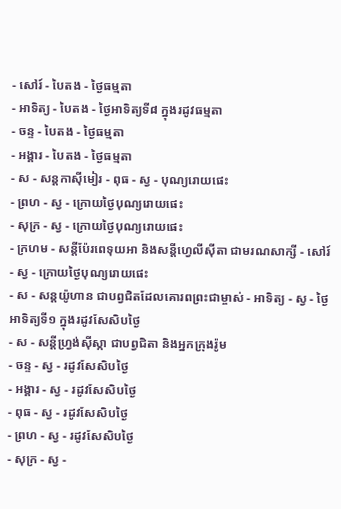- សៅរ៍ - បៃតង - ថ្ងៃធម្មតា
- អាទិត្យ - បៃតង - ថ្ងៃអាទិត្យទី៨ ក្នុងរដូវធម្មតា
- ចន្ទ - បៃតង - ថ្ងៃធម្មតា
- អង្គារ - បៃតង - ថ្ងៃធម្មតា
- ស - សន្ដកាស៊ីមៀរ - ពុធ - ស្វ - បុណ្យរោយផេះ
- ព្រហ - ស្វ - ក្រោយថ្ងៃបុណ្យរោយផេះ
- សុក្រ - ស្វ - ក្រោយថ្ងៃបុណ្យរោយផេះ
- ក្រហម - សន្ដីប៉ែរពេទុយអា និងសន្ដីហ្វេលីស៊ីតា ជាមរណសាក្សី - សៅរ៍ - ស្វ - ក្រោយថ្ងៃបុណ្យរោយផេះ
- ស - សន្ដយ៉ូហាន ជាបព្វជិតដែលគោរពព្រះជាម្ចាស់ - អាទិត្យ - ស្វ - ថ្ងៃអាទិត្យទី១ ក្នុងរដូវសែសិបថ្ងៃ
- ស - សន្ដីហ្វ្រង់ស៊ីស្កា ជាបព្វជិតា និងអ្នកក្រុងរ៉ូម
- ចន្ទ - ស្វ - រដូវសែសិបថ្ងៃ
- អង្គារ - ស្វ - រដូវសែសិបថ្ងៃ
- ពុធ - ស្វ - រដូវសែសិបថ្ងៃ
- ព្រហ - ស្វ - រដូវសែសិបថ្ងៃ
- សុក្រ - ស្វ -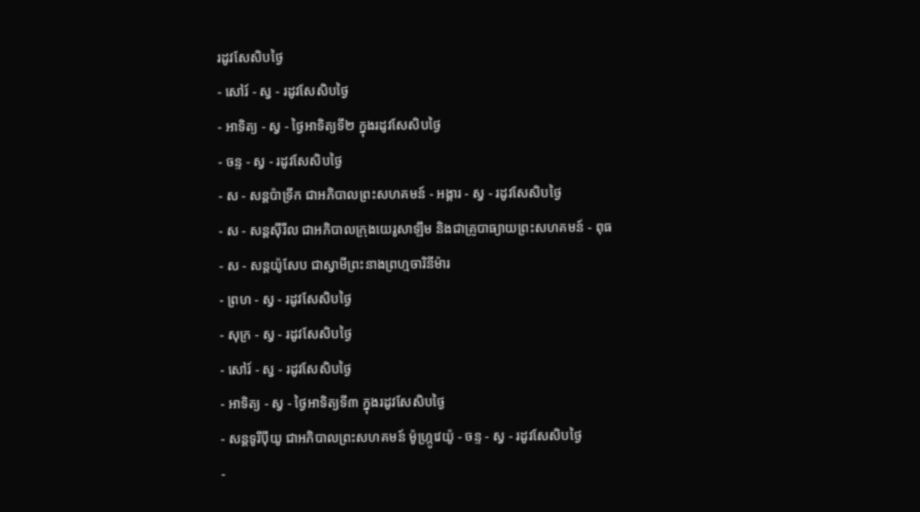រដូវសែសិបថ្ងៃ
- សៅរ៍ - ស្វ - រដូវសែសិបថ្ងៃ
- អាទិត្យ - ស្វ - ថ្ងៃអាទិត្យទី២ ក្នុងរដូវសែសិបថ្ងៃ
- ចន្ទ - ស្វ - រដូវសែសិបថ្ងៃ
- ស - សន្ដប៉ាទ្រីក ជាអភិបាលព្រះសហគមន៍ - អង្គារ - ស្វ - រដូវសែសិបថ្ងៃ
- ស - សន្ដស៊ីរីល ជាអភិបាលក្រុងយេរូសាឡឹម និងជាគ្រូបាធ្យាយព្រះសហគមន៍ - ពុធ - ស - សន្ដយ៉ូសែប ជាស្វាមីព្រះនាងព្រហ្មចារិនីម៉ារ
- ព្រហ - ស្វ - រដូវសែសិបថ្ងៃ
- សុក្រ - ស្វ - រដូវសែសិបថ្ងៃ
- សៅរ៍ - ស្វ - រដូវសែសិបថ្ងៃ
- អាទិត្យ - ស្វ - ថ្ងៃអាទិត្យទី៣ ក្នុងរដូវសែសិបថ្ងៃ
- សន្ដទូរីប៉ីយូ ជាអភិបាលព្រះសហគមន៍ ម៉ូហ្ក្រូវេយ៉ូ - ចន្ទ - ស្វ - រដូវសែសិបថ្ងៃ
-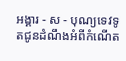អង្គារ - ស - បុណ្យទេវទូតជូនដំណឹងអំពីកំណើត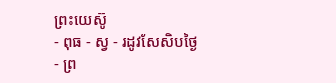ព្រះយេស៊ូ
- ពុធ - ស្វ - រដូវសែសិបថ្ងៃ
- ព្រ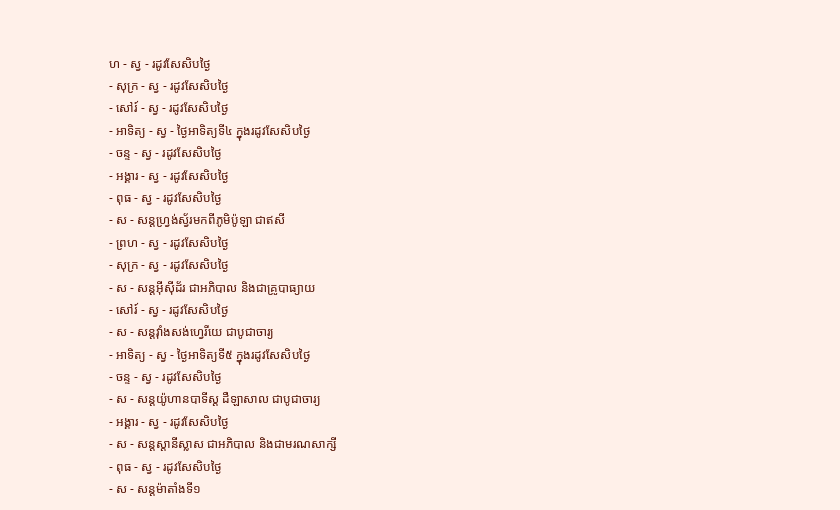ហ - ស្វ - រដូវសែសិបថ្ងៃ
- សុក្រ - ស្វ - រដូវសែសិបថ្ងៃ
- សៅរ៍ - ស្វ - រដូវសែសិបថ្ងៃ
- អាទិត្យ - ស្វ - ថ្ងៃអាទិត្យទី៤ ក្នុងរដូវសែសិបថ្ងៃ
- ចន្ទ - ស្វ - រដូវសែសិបថ្ងៃ
- អង្គារ - ស្វ - រដូវសែសិបថ្ងៃ
- ពុធ - ស្វ - រដូវសែសិបថ្ងៃ
- ស - សន្ដហ្វ្រង់ស្វ័រមកពីភូមិប៉ូឡា ជាឥសី
- ព្រហ - ស្វ - រដូវសែសិបថ្ងៃ
- សុក្រ - ស្វ - រដូវសែសិបថ្ងៃ
- ស - សន្ដអ៊ីស៊ីដ័រ ជាអភិបាល និងជាគ្រូបាធ្យាយ
- សៅរ៍ - ស្វ - រដូវសែសិបថ្ងៃ
- ស - សន្ដវ៉ាំងសង់ហ្វេរីយេ ជាបូជាចារ្យ
- អាទិត្យ - ស្វ - ថ្ងៃអាទិត្យទី៥ ក្នុងរដូវសែសិបថ្ងៃ
- ចន្ទ - ស្វ - រដូវសែសិបថ្ងៃ
- ស - សន្ដយ៉ូហានបាទីស្ដ ដឺឡាសាល ជាបូជាចារ្យ
- អង្គារ - ស្វ - រដូវសែសិបថ្ងៃ
- ស - សន្ដស្ដានីស្លាស ជាអភិបាល និងជាមរណសាក្សី
- ពុធ - ស្វ - រដូវសែសិបថ្ងៃ
- ស - សន្ដម៉ាតាំងទី១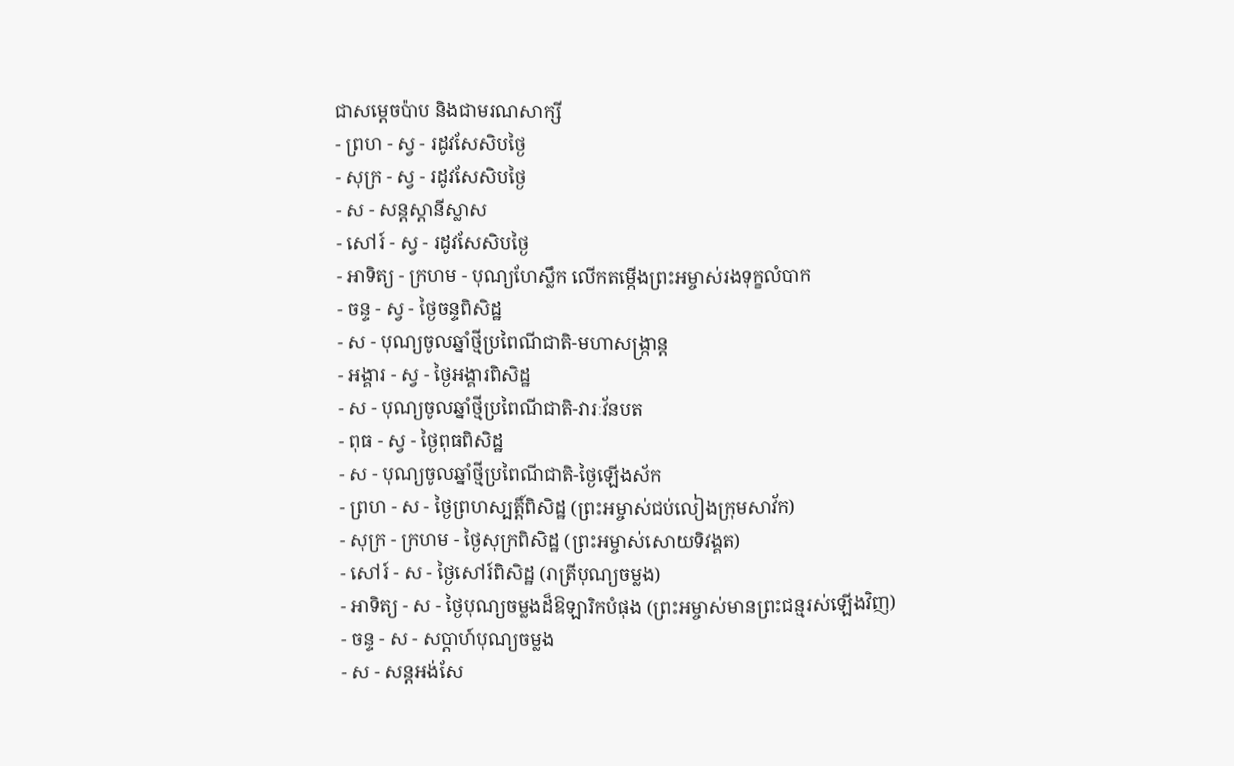ជាសម្ដេចប៉ាប និងជាមរណសាក្សី
- ព្រហ - ស្វ - រដូវសែសិបថ្ងៃ
- សុក្រ - ស្វ - រដូវសែសិបថ្ងៃ
- ស - សន្ដស្ដានីស្លាស
- សៅរ៍ - ស្វ - រដូវសែសិបថ្ងៃ
- អាទិត្យ - ក្រហម - បុណ្យហែស្លឹក លើកតម្កើងព្រះអម្ចាស់រងទុក្ខលំបាក
- ចន្ទ - ស្វ - ថ្ងៃចន្ទពិសិដ្ឋ
- ស - បុណ្យចូលឆ្នាំថ្មីប្រពៃណីជាតិ-មហាសង្រ្កាន្ដ
- អង្គារ - ស្វ - ថ្ងៃអង្គារពិសិដ្ឋ
- ស - បុណ្យចូលឆ្នាំថ្មីប្រពៃណីជាតិ-វារៈវ័នបត
- ពុធ - ស្វ - ថ្ងៃពុធពិសិដ្ឋ
- ស - បុណ្យចូលឆ្នាំថ្មីប្រពៃណីជាតិ-ថ្ងៃឡើងស័ក
- ព្រហ - ស - ថ្ងៃព្រហស្បត្ដិ៍ពិសិដ្ឋ (ព្រះអម្ចាស់ជប់លៀងក្រុមសាវ័ក)
- សុក្រ - ក្រហម - ថ្ងៃសុក្រពិសិដ្ឋ (ព្រះអម្ចាស់សោយទិវង្គត)
- សៅរ៍ - ស - ថ្ងៃសៅរ៍ពិសិដ្ឋ (រាត្រីបុណ្យចម្លង)
- អាទិត្យ - ស - ថ្ងៃបុណ្យចម្លងដ៏ឱឡារិកបំផុង (ព្រះអម្ចាស់មានព្រះជន្មរស់ឡើងវិញ)
- ចន្ទ - ស - សប្ដាហ៍បុណ្យចម្លង
- ស - សន្ដអង់សែ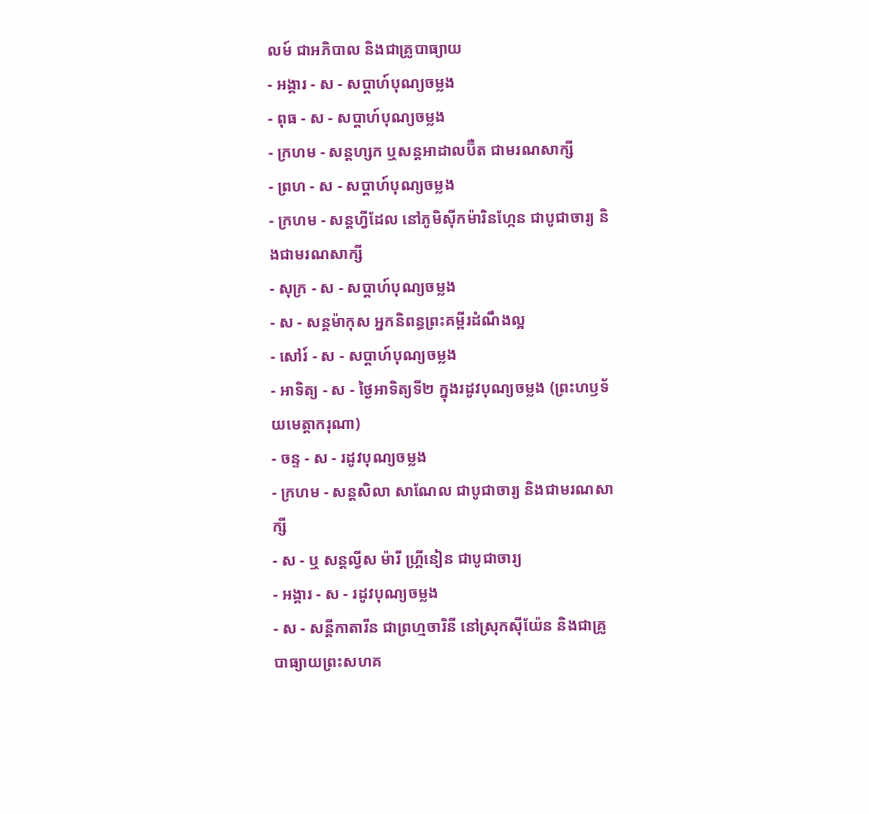លម៍ ជាអភិបាល និងជាគ្រូបាធ្យាយ
- អង្គារ - ស - សប្ដាហ៍បុណ្យចម្លង
- ពុធ - ស - សប្ដាហ៍បុណ្យចម្លង
- ក្រហម - សន្ដហ្សក ឬសន្ដអាដាលប៊ឺត ជាមរណសាក្សី
- ព្រហ - ស - សប្ដាហ៍បុណ្យចម្លង
- ក្រហម - សន្ដហ្វីដែល នៅភូមិស៊ីកម៉ារិនហ្កែន ជាបូជាចារ្យ និងជាមរណសាក្សី
- សុក្រ - ស - សប្ដាហ៍បុណ្យចម្លង
- ស - សន្ដម៉ាកុស អ្នកនិពន្ធព្រះគម្ពីរដំណឹងល្អ
- សៅរ៍ - ស - សប្ដាហ៍បុណ្យចម្លង
- អាទិត្យ - ស - ថ្ងៃអាទិត្យទី២ ក្នុងរដូវបុណ្យចម្លង (ព្រះហឫទ័យមេត្ដាករុណា)
- ចន្ទ - ស - រដូវបុណ្យចម្លង
- ក្រហម - សន្ដសិលា សាណែល ជាបូជាចារ្យ និងជាមរណសាក្សី
- ស - ឬ សន្ដល្វីស ម៉ារី ហ្គ្រីនៀន ជាបូជាចារ្យ
- អង្គារ - ស - រដូវបុណ្យចម្លង
- ស - សន្ដីកាតារីន ជាព្រហ្មចារិនី នៅស្រុកស៊ីយ៉ែន និងជាគ្រូបាធ្យាយព្រះសហគ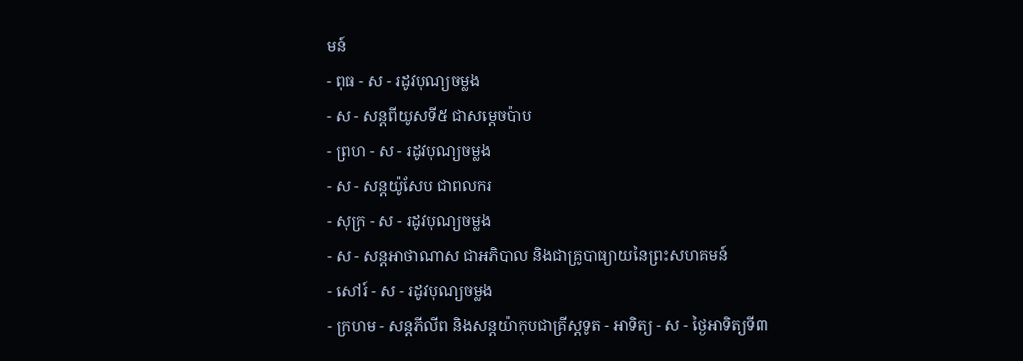មន៍
- ពុធ - ស - រដូវបុណ្យចម្លង
- ស - សន្ដពីយូសទី៥ ជាសម្ដេចប៉ាប
- ព្រហ - ស - រដូវបុណ្យចម្លង
- ស - សន្ដយ៉ូសែប ជាពលករ
- សុក្រ - ស - រដូវបុណ្យចម្លង
- ស - សន្ដអាថាណាស ជាអភិបាល និងជាគ្រូបាធ្យាយនៃព្រះសហគមន៍
- សៅរ៍ - ស - រដូវបុណ្យចម្លង
- ក្រហម - សន្ដភីលីព និងសន្ដយ៉ាកុបជាគ្រីស្ដទូត - អាទិត្យ - ស - ថ្ងៃអាទិត្យទី៣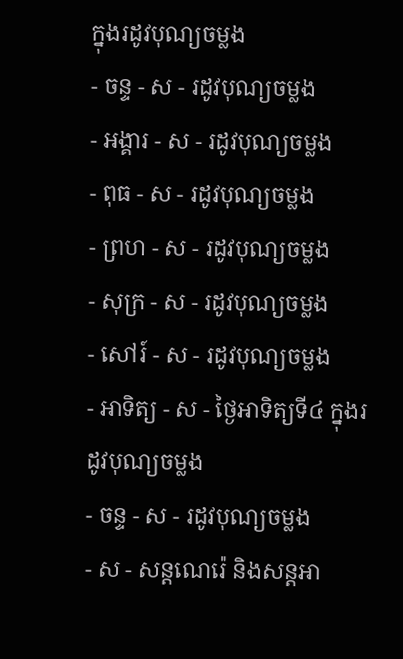ក្នុងរដូវបុណ្យចម្លង
- ចន្ទ - ស - រដូវបុណ្យចម្លង
- អង្គារ - ស - រដូវបុណ្យចម្លង
- ពុធ - ស - រដូវបុណ្យចម្លង
- ព្រហ - ស - រដូវបុណ្យចម្លង
- សុក្រ - ស - រដូវបុណ្យចម្លង
- សៅរ៍ - ស - រដូវបុណ្យចម្លង
- អាទិត្យ - ស - ថ្ងៃអាទិត្យទី៤ ក្នុងរដូវបុណ្យចម្លង
- ចន្ទ - ស - រដូវបុណ្យចម្លង
- ស - សន្ដណេរ៉េ និងសន្ដអា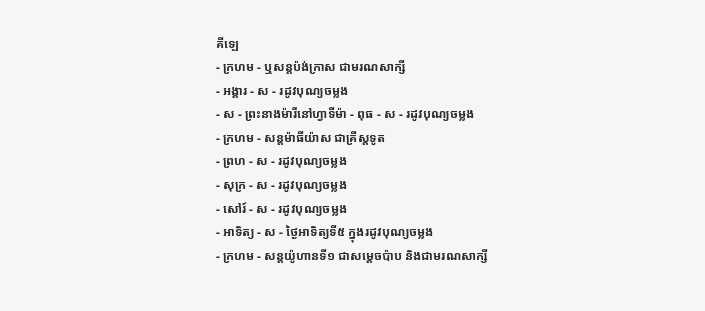គីឡេ
- ក្រហម - ឬសន្ដប៉ង់ក្រាស ជាមរណសាក្សី
- អង្គារ - ស - រដូវបុណ្យចម្លង
- ស - ព្រះនាងម៉ារីនៅហ្វាទីម៉ា - ពុធ - ស - រដូវបុណ្យចម្លង
- ក្រហម - សន្ដម៉ាធីយ៉ាស ជាគ្រីស្ដទូត
- ព្រហ - ស - រដូវបុណ្យចម្លង
- សុក្រ - ស - រដូវបុណ្យចម្លង
- សៅរ៍ - ស - រដូវបុណ្យចម្លង
- អាទិត្យ - ស - ថ្ងៃអាទិត្យទី៥ ក្នុងរដូវបុណ្យចម្លង
- ក្រហម - សន្ដយ៉ូហានទី១ ជាសម្ដេចប៉ាប និងជាមរណសាក្សី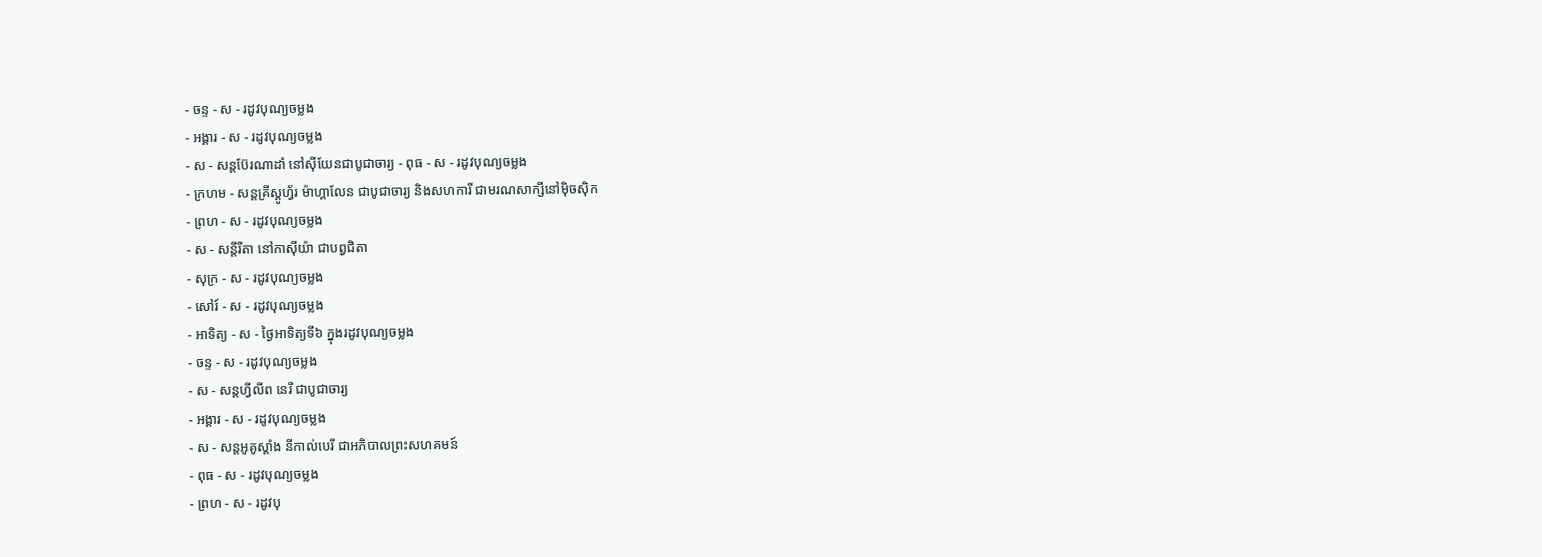- ចន្ទ - ស - រដូវបុណ្យចម្លង
- អង្គារ - ស - រដូវបុណ្យចម្លង
- ស - សន្ដប៊ែរណាដាំ នៅស៊ីយែនជាបូជាចារ្យ - ពុធ - ស - រដូវបុណ្យចម្លង
- ក្រហម - សន្ដគ្រីស្ដូហ្វ័រ ម៉ាហ្គាលែន ជាបូជាចារ្យ និងសហការី ជាមរណសាក្សីនៅម៉ិចស៊ិក
- ព្រហ - ស - រដូវបុណ្យចម្លង
- ស - សន្ដីរីតា នៅកាស៊ីយ៉ា ជាបព្វជិតា
- សុក្រ - ស - រដូវបុណ្យចម្លង
- សៅរ៍ - ស - រដូវបុណ្យចម្លង
- អាទិត្យ - ស - ថ្ងៃអាទិត្យទី៦ ក្នុងរដូវបុណ្យចម្លង
- ចន្ទ - ស - រដូវបុណ្យចម្លង
- ស - សន្ដហ្វីលីព នេរី ជាបូជាចារ្យ
- អង្គារ - ស - រដូវបុណ្យចម្លង
- ស - សន្ដអូគូស្ដាំង នីកាល់បេរី ជាអភិបាលព្រះសហគមន៍
- ពុធ - ស - រដូវបុណ្យចម្លង
- ព្រហ - ស - រដូវបុ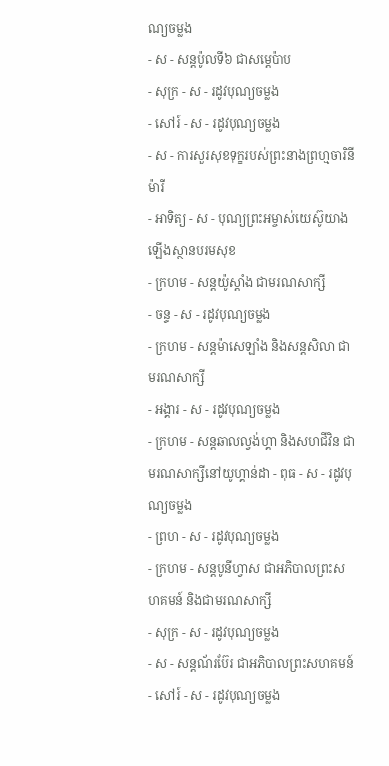ណ្យចម្លង
- ស - សន្ដប៉ូលទី៦ ជាសម្ដេប៉ាប
- សុក្រ - ស - រដូវបុណ្យចម្លង
- សៅរ៍ - ស - រដូវបុណ្យចម្លង
- ស - ការសួរសុខទុក្ខរបស់ព្រះនាងព្រហ្មចារិនីម៉ារី
- អាទិត្យ - ស - បុណ្យព្រះអម្ចាស់យេស៊ូយាងឡើងស្ថានបរមសុខ
- ក្រហម - សន្ដយ៉ូស្ដាំង ជាមរណសាក្សី
- ចន្ទ - ស - រដូវបុណ្យចម្លង
- ក្រហម - សន្ដម៉ាសេឡាំង និងសន្ដសិលា ជាមរណសាក្សី
- អង្គារ - ស - រដូវបុណ្យចម្លង
- ក្រហម - សន្ដឆាលល្វង់ហ្គា និងសហជីវិន ជាមរណសាក្សីនៅយូហ្គាន់ដា - ពុធ - ស - រដូវបុណ្យចម្លង
- ព្រហ - ស - រដូវបុណ្យចម្លង
- ក្រហម - សន្ដបូនីហ្វាស ជាអភិបាលព្រះសហគមន៍ និងជាមរណសាក្សី
- សុក្រ - ស - រដូវបុណ្យចម្លង
- ស - សន្ដណ័រប៊ែរ ជាអភិបាលព្រះសហគមន៍
- សៅរ៍ - ស - រដូវបុណ្យចម្លង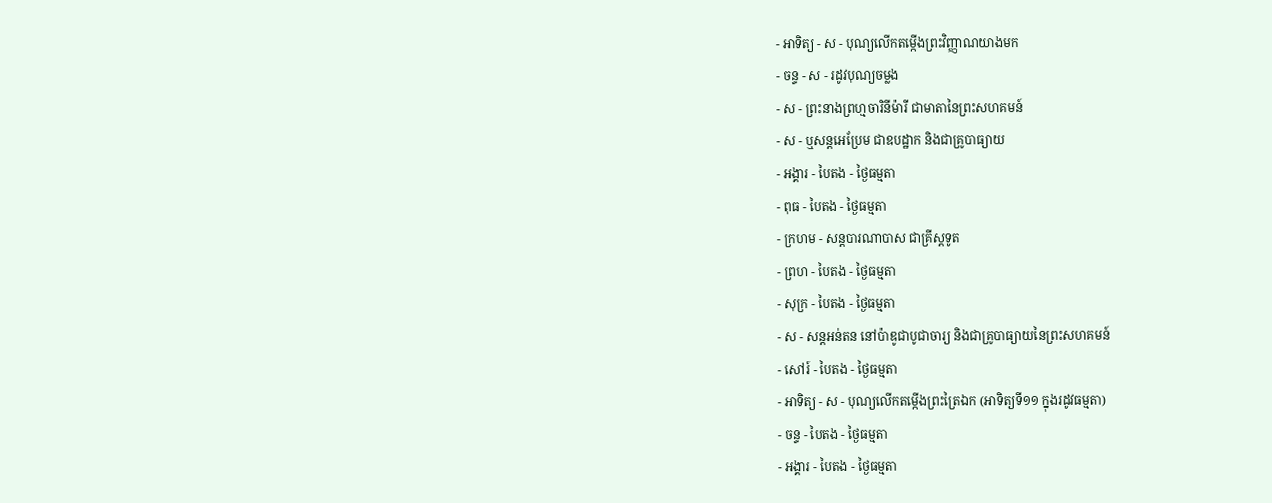- អាទិត្យ - ស - បុណ្យលើកតម្កើងព្រះវិញ្ញាណយាងមក
- ចន្ទ - ស - រដូវបុណ្យចម្លង
- ស - ព្រះនាងព្រហ្មចារិនីម៉ារី ជាមាតានៃព្រះសហគមន៍
- ស - ឬសន្ដអេប្រែម ជាឧបដ្ឋាក និងជាគ្រូបាធ្យាយ
- អង្គារ - បៃតង - ថ្ងៃធម្មតា
- ពុធ - បៃតង - ថ្ងៃធម្មតា
- ក្រហម - សន្ដបារណាបាស ជាគ្រីស្ដទូត
- ព្រហ - បៃតង - ថ្ងៃធម្មតា
- សុក្រ - បៃតង - ថ្ងៃធម្មតា
- ស - សន្ដអន់តន នៅប៉ាឌូជាបូជាចារ្យ និងជាគ្រូបាធ្យាយនៃព្រះសហគមន៍
- សៅរ៍ - បៃតង - ថ្ងៃធម្មតា
- អាទិត្យ - ស - បុណ្យលើកតម្កើងព្រះត្រៃឯក (អាទិត្យទី១១ ក្នុងរដូវធម្មតា)
- ចន្ទ - បៃតង - ថ្ងៃធម្មតា
- អង្គារ - បៃតង - ថ្ងៃធម្មតា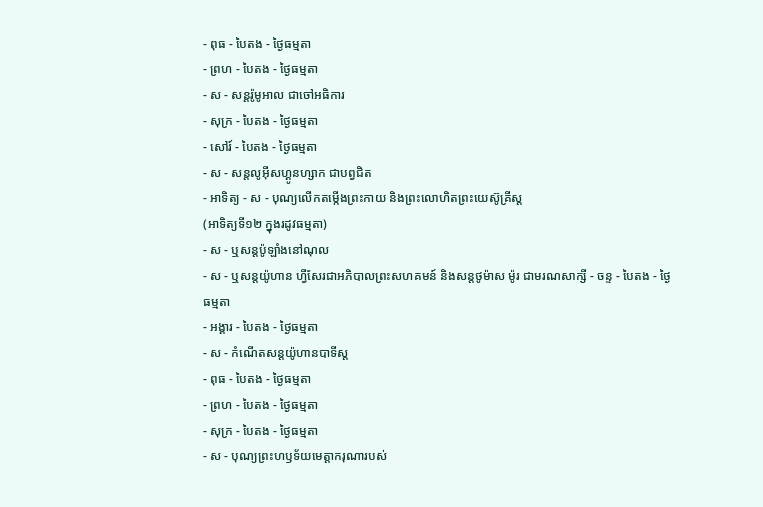- ពុធ - បៃតង - ថ្ងៃធម្មតា
- ព្រហ - បៃតង - ថ្ងៃធម្មតា
- ស - សន្ដរ៉ូមូអាល ជាចៅអធិការ
- សុក្រ - បៃតង - ថ្ងៃធម្មតា
- សៅរ៍ - បៃតង - ថ្ងៃធម្មតា
- ស - សន្ដលូអ៊ីសហ្គូនហ្សាក ជាបព្វជិត
- អាទិត្យ - ស - បុណ្យលើកតម្កើងព្រះកាយ និងព្រះលោហិតព្រះយេស៊ូគ្រីស្ដ
(អាទិត្យទី១២ ក្នុងរដូវធម្មតា)
- ស - ឬសន្ដប៉ូឡាំងនៅណុល
- ស - ឬសន្ដយ៉ូហាន ហ្វីសែរជាអភិបាលព្រះសហគមន៍ និងសន្ដថូម៉ាស ម៉ូរ ជាមរណសាក្សី - ចន្ទ - បៃតង - ថ្ងៃធម្មតា
- អង្គារ - បៃតង - ថ្ងៃធម្មតា
- ស - កំណើតសន្ដយ៉ូហានបាទីស្ដ
- ពុធ - បៃតង - ថ្ងៃធម្មតា
- ព្រហ - បៃតង - ថ្ងៃធម្មតា
- សុក្រ - បៃតង - ថ្ងៃធម្មតា
- ស - បុណ្យព្រះហឫទ័យមេត្ដាករុណារបស់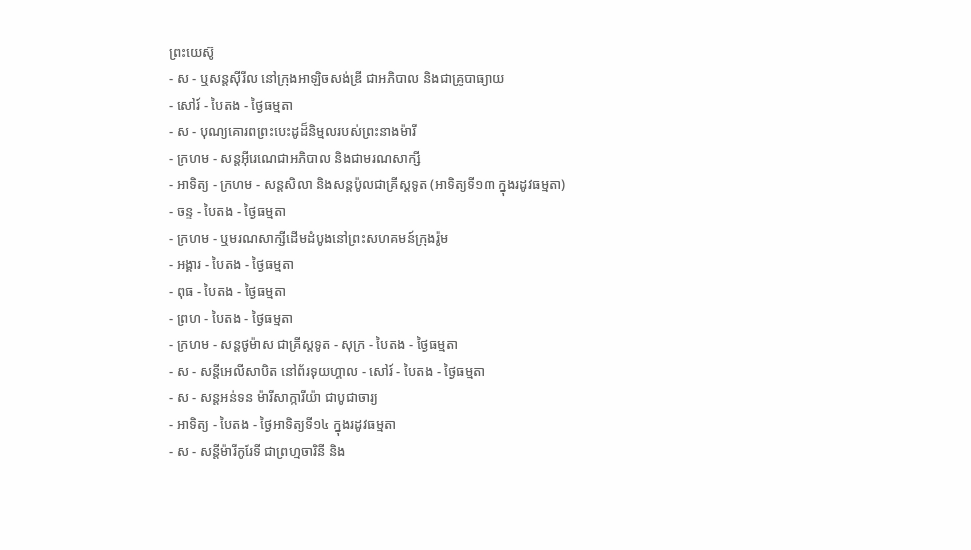ព្រះយេស៊ូ
- ស - ឬសន្ដស៊ីរីល នៅក្រុងអាឡិចសង់ឌ្រី ជាអភិបាល និងជាគ្រូបាធ្យាយ
- សៅរ៍ - បៃតង - ថ្ងៃធម្មតា
- ស - បុណ្យគោរពព្រះបេះដូដ៏និម្មលរបស់ព្រះនាងម៉ារី
- ក្រហម - សន្ដអ៊ីរេណេជាអភិបាល និងជាមរណសាក្សី
- អាទិត្យ - ក្រហម - សន្ដសិលា និងសន្ដប៉ូលជាគ្រីស្ដទូត (អាទិត្យទី១៣ ក្នុងរដូវធម្មតា)
- ចន្ទ - បៃតង - ថ្ងៃធម្មតា
- ក្រហម - ឬមរណសាក្សីដើមដំបូងនៅព្រះសហគមន៍ក្រុងរ៉ូម
- អង្គារ - បៃតង - ថ្ងៃធម្មតា
- ពុធ - បៃតង - ថ្ងៃធម្មតា
- ព្រហ - បៃតង - ថ្ងៃធម្មតា
- ក្រហម - សន្ដថូម៉ាស ជាគ្រីស្ដទូត - សុក្រ - បៃតង - ថ្ងៃធម្មតា
- ស - សន្ដីអេលីសាបិត នៅព័រទុយហ្គាល - សៅរ៍ - បៃតង - ថ្ងៃធម្មតា
- ស - សន្ដអន់ទន ម៉ារីសាក្ការីយ៉ា ជាបូជាចារ្យ
- អាទិត្យ - បៃតង - ថ្ងៃអាទិត្យទី១៤ ក្នុងរដូវធម្មតា
- ស - សន្ដីម៉ារីកូរែទី ជាព្រហ្មចារិនី និង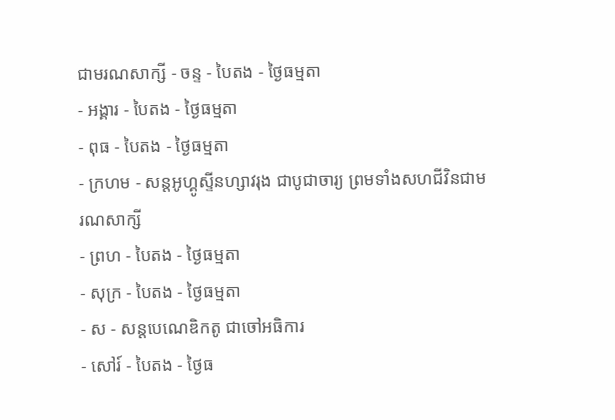ជាមរណសាក្សី - ចន្ទ - បៃតង - ថ្ងៃធម្មតា
- អង្គារ - បៃតង - ថ្ងៃធម្មតា
- ពុធ - បៃតង - ថ្ងៃធម្មតា
- ក្រហម - សន្ដអូហ្គូស្ទីនហ្សាវរុង ជាបូជាចារ្យ ព្រមទាំងសហជីវិនជាមរណសាក្សី
- ព្រហ - បៃតង - ថ្ងៃធម្មតា
- សុក្រ - បៃតង - ថ្ងៃធម្មតា
- ស - សន្ដបេណេឌិកតូ ជាចៅអធិការ
- សៅរ៍ - បៃតង - ថ្ងៃធ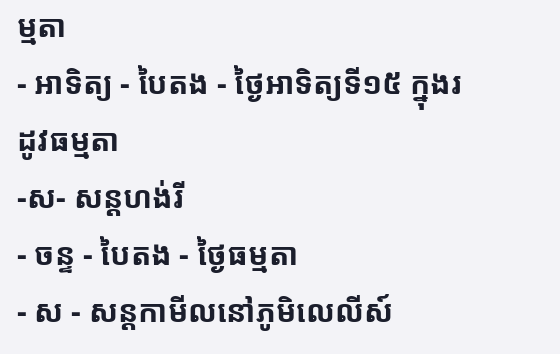ម្មតា
- អាទិត្យ - បៃតង - ថ្ងៃអាទិត្យទី១៥ ក្នុងរដូវធម្មតា
-ស- សន្ដហង់រី
- ចន្ទ - បៃតង - ថ្ងៃធម្មតា
- ស - សន្ដកាមីលនៅភូមិលេលីស៍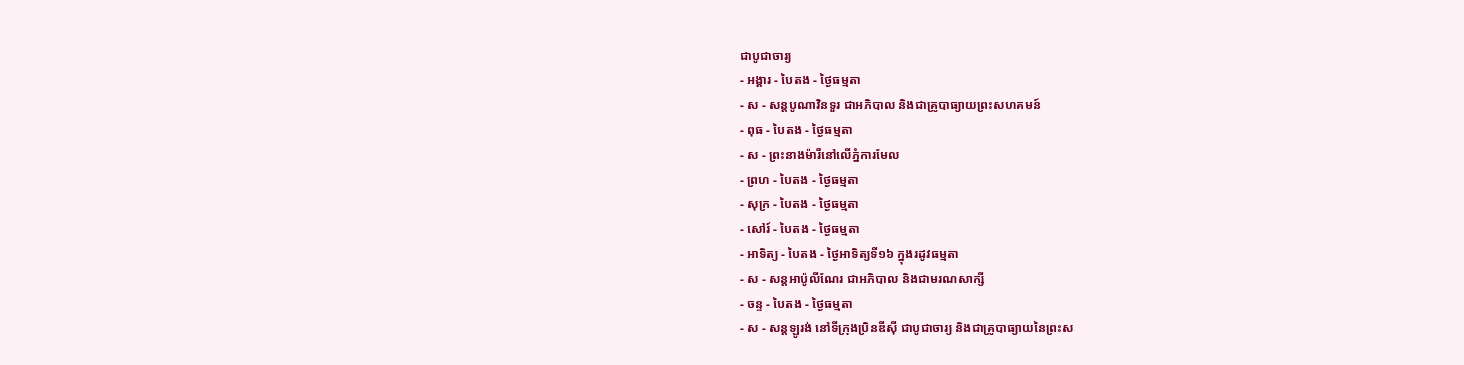ជាបូជាចារ្យ
- អង្គារ - បៃតង - ថ្ងៃធម្មតា
- ស - សន្ដបូណាវិនទួរ ជាអភិបាល និងជាគ្រូបាធ្យាយព្រះសហគមន៍
- ពុធ - បៃតង - ថ្ងៃធម្មតា
- ស - ព្រះនាងម៉ារីនៅលើភ្នំការមែល
- ព្រហ - បៃតង - ថ្ងៃធម្មតា
- សុក្រ - បៃតង - ថ្ងៃធម្មតា
- សៅរ៍ - បៃតង - ថ្ងៃធម្មតា
- អាទិត្យ - បៃតង - ថ្ងៃអាទិត្យទី១៦ ក្នុងរដូវធម្មតា
- ស - សន្ដអាប៉ូលីណែរ ជាអភិបាល និងជាមរណសាក្សី
- ចន្ទ - បៃតង - ថ្ងៃធម្មតា
- ស - សន្ដឡូរង់ នៅទីក្រុងប្រិនឌីស៊ី ជាបូជាចារ្យ និងជាគ្រូបាធ្យាយនៃព្រះស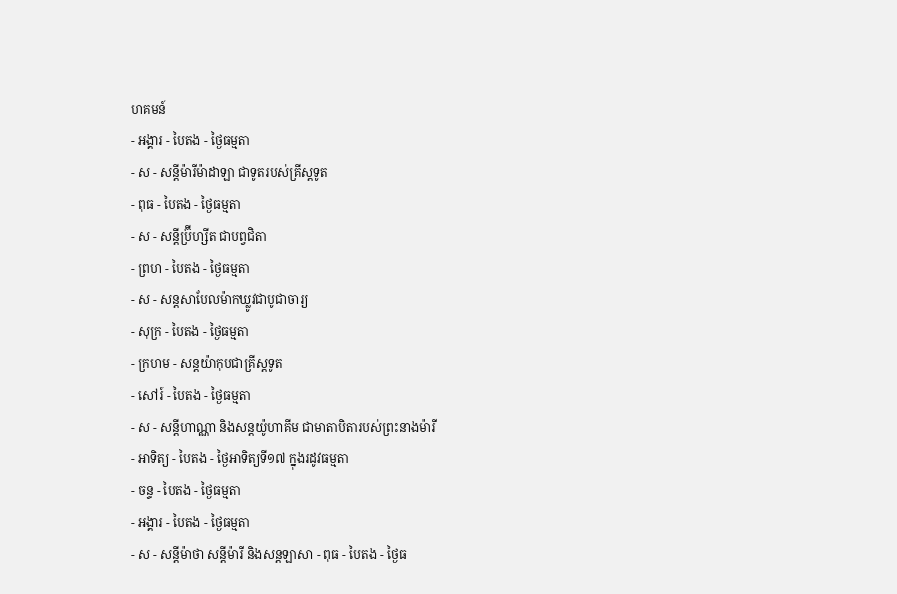ហគមន៍
- អង្គារ - បៃតង - ថ្ងៃធម្មតា
- ស - សន្ដីម៉ារីម៉ាដាឡា ជាទូតរបស់គ្រីស្ដទូត
- ពុធ - បៃតង - ថ្ងៃធម្មតា
- ស - សន្ដីប្រ៊ីហ្សីត ជាបព្វជិតា
- ព្រហ - បៃតង - ថ្ងៃធម្មតា
- ស - សន្ដសាបែលម៉ាកឃ្លូវជាបូជាចារ្យ
- សុក្រ - បៃតង - ថ្ងៃធម្មតា
- ក្រហម - សន្ដយ៉ាកុបជាគ្រីស្ដទូត
- សៅរ៍ - បៃតង - ថ្ងៃធម្មតា
- ស - សន្ដីហាណ្ណា និងសន្ដយ៉ូហាគីម ជាមាតាបិតារបស់ព្រះនាងម៉ារី
- អាទិត្យ - បៃតង - ថ្ងៃអាទិត្យទី១៧ ក្នុងរដូវធម្មតា
- ចន្ទ - បៃតង - ថ្ងៃធម្មតា
- អង្គារ - បៃតង - ថ្ងៃធម្មតា
- ស - សន្ដីម៉ាថា សន្ដីម៉ារី និងសន្ដឡាសា - ពុធ - បៃតង - ថ្ងៃធ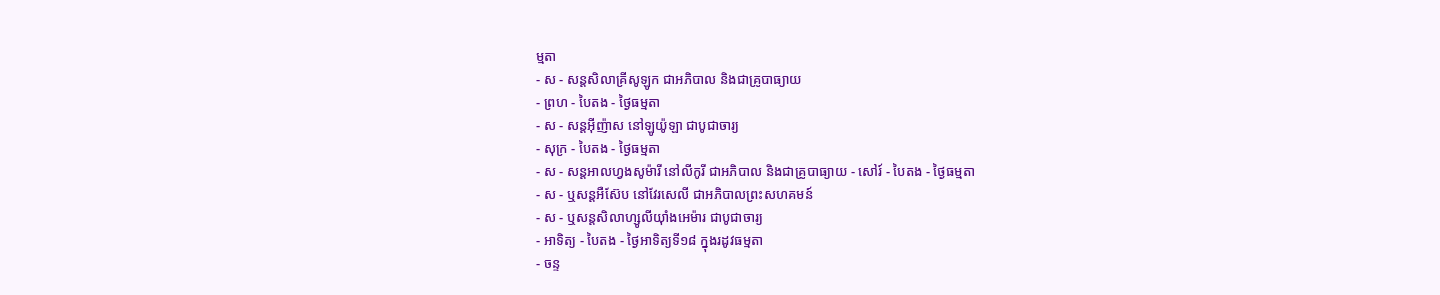ម្មតា
- ស - សន្ដសិលាគ្រីសូឡូក ជាអភិបាល និងជាគ្រូបាធ្យាយ
- ព្រហ - បៃតង - ថ្ងៃធម្មតា
- ស - សន្ដអ៊ីញ៉ាស នៅឡូយ៉ូឡា ជាបូជាចារ្យ
- សុក្រ - បៃតង - ថ្ងៃធម្មតា
- ស - សន្ដអាលហ្វងសូម៉ារី នៅលីកូរី ជាអភិបាល និងជាគ្រូបាធ្យាយ - សៅរ៍ - បៃតង - ថ្ងៃធម្មតា
- ស - ឬសន្ដអឺស៊ែប នៅវែរសេលី ជាអភិបាលព្រះសហគមន៍
- ស - ឬសន្ដសិលាហ្សូលីយ៉ាំងអេម៉ារ ជាបូជាចារ្យ
- អាទិត្យ - បៃតង - ថ្ងៃអាទិត្យទី១៨ ក្នុងរដូវធម្មតា
- ចន្ទ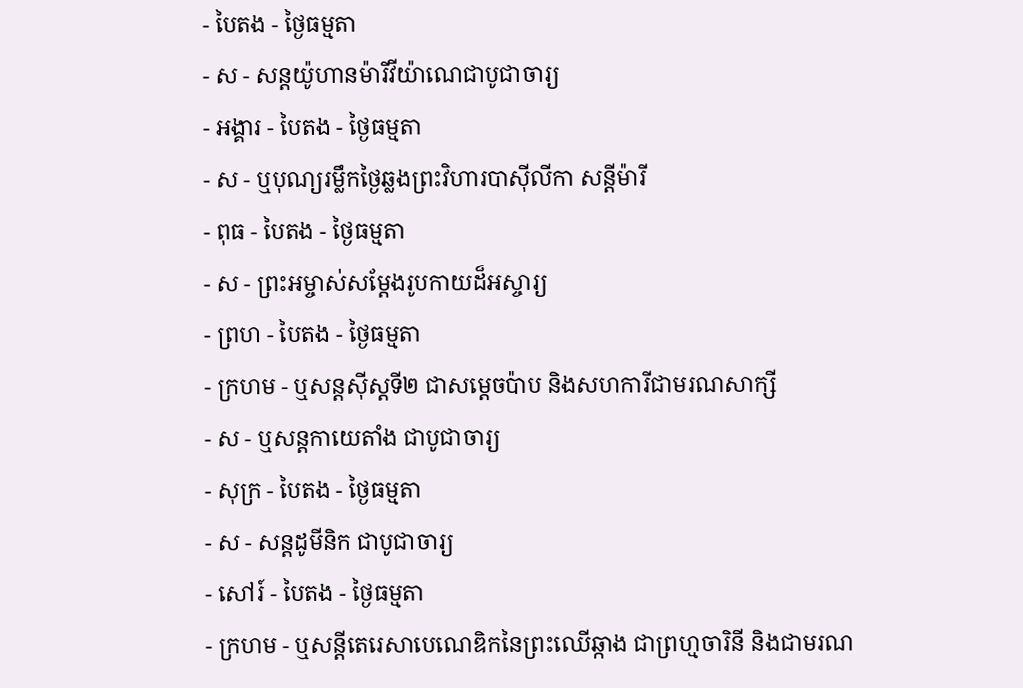- បៃតង - ថ្ងៃធម្មតា
- ស - សន្ដយ៉ូហានម៉ារីវីយ៉ាណេជាបូជាចារ្យ
- អង្គារ - បៃតង - ថ្ងៃធម្មតា
- ស - ឬបុណ្យរម្លឹកថ្ងៃឆ្លងព្រះវិហារបាស៊ីលីកា សន្ដីម៉ារី
- ពុធ - បៃតង - ថ្ងៃធម្មតា
- ស - ព្រះអម្ចាស់សម្ដែងរូបកាយដ៏អស្ចារ្យ
- ព្រហ - បៃតង - ថ្ងៃធម្មតា
- ក្រហម - ឬសន្ដស៊ីស្ដទី២ ជាសម្ដេចប៉ាប និងសហការីជាមរណសាក្សី
- ស - ឬសន្ដកាយេតាំង ជាបូជាចារ្យ
- សុក្រ - បៃតង - ថ្ងៃធម្មតា
- ស - សន្ដដូមីនិក ជាបូជាចារ្យ
- សៅរ៍ - បៃតង - ថ្ងៃធម្មតា
- ក្រហម - ឬសន្ដីតេរេសាបេណេឌិកនៃព្រះឈើឆ្កាង ជាព្រហ្មចារិនី និងជាមរណ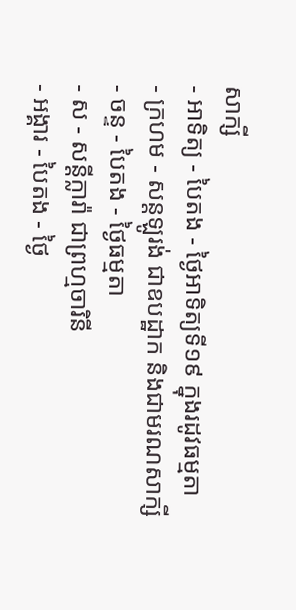សាក្សី
- អាទិត្យ - បៃតង - ថ្ងៃអាទិត្យទី១៩ ក្នុងរដូវធម្មតា
- ក្រហម - សន្ដឡូរង់ ជាឧបដ្ឋាក និងជាមរណសាក្សី
- ចន្ទ - បៃតង - ថ្ងៃធម្មតា
- ស - សន្ដីក្លារ៉ា ជាព្រហ្មចារិនី
- អង្គារ - បៃតង - ថ្ងៃ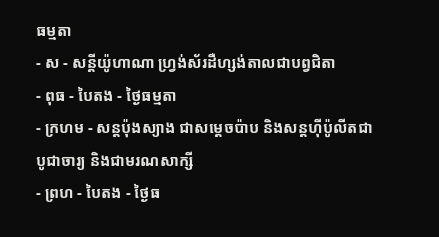ធម្មតា
- ស - សន្ដីយ៉ូហាណា ហ្វ្រង់ស័រដឺហ្សង់តាលជាបព្វជិតា
- ពុធ - បៃតង - ថ្ងៃធម្មតា
- ក្រហម - សន្ដប៉ុងស្យាង ជាសម្ដេចប៉ាប និងសន្ដហ៊ីប៉ូលីតជាបូជាចារ្យ និងជាមរណសាក្សី
- ព្រហ - បៃតង - ថ្ងៃធ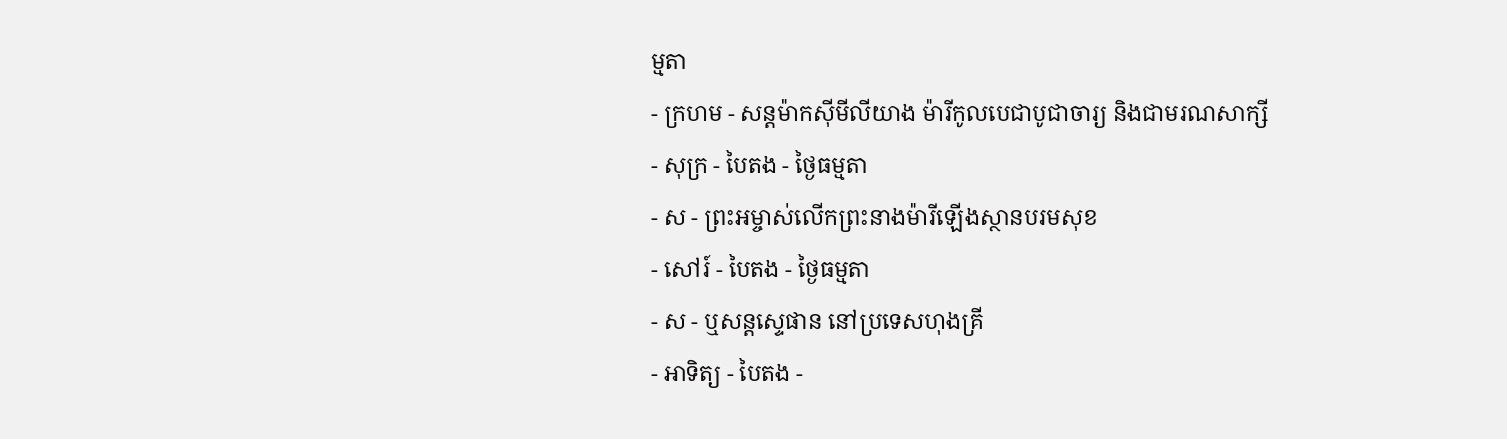ម្មតា
- ក្រហម - សន្ដម៉ាកស៊ីមីលីយាង ម៉ារីកូលបេជាបូជាចារ្យ និងជាមរណសាក្សី
- សុក្រ - បៃតង - ថ្ងៃធម្មតា
- ស - ព្រះអម្ចាស់លើកព្រះនាងម៉ារីឡើងស្ថានបរមសុខ
- សៅរ៍ - បៃតង - ថ្ងៃធម្មតា
- ស - ឬសន្ដស្ទេផាន នៅប្រទេសហុងគ្រី
- អាទិត្យ - បៃតង -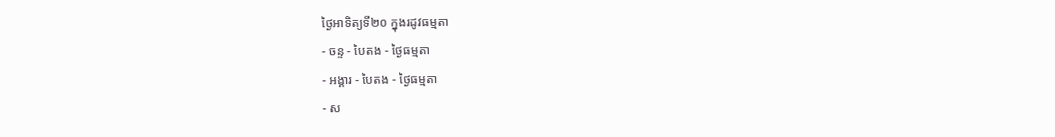ថ្ងៃអាទិត្យទី២០ ក្នុងរដូវធម្មតា
- ចន្ទ - បៃតង - ថ្ងៃធម្មតា
- អង្គារ - បៃតង - ថ្ងៃធម្មតា
- ស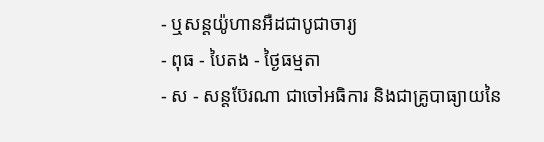- ឬសន្ដយ៉ូហានអឺដជាបូជាចារ្យ
- ពុធ - បៃតង - ថ្ងៃធម្មតា
- ស - សន្ដប៊ែរណា ជាចៅអធិការ និងជាគ្រូបាធ្យាយនៃ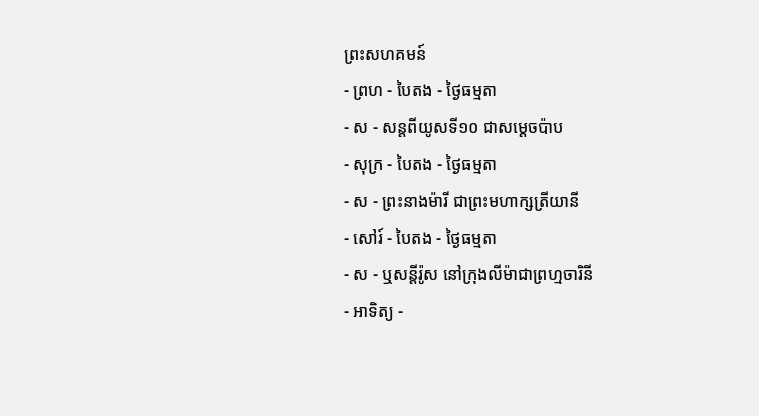ព្រះសហគមន៍
- ព្រហ - បៃតង - ថ្ងៃធម្មតា
- ស - សន្ដពីយូសទី១០ ជាសម្ដេចប៉ាប
- សុក្រ - បៃតង - ថ្ងៃធម្មតា
- ស - ព្រះនាងម៉ារី ជាព្រះមហាក្សត្រីយានី
- សៅរ៍ - បៃតង - ថ្ងៃធម្មតា
- ស - ឬសន្ដីរ៉ូស នៅក្រុងលីម៉ាជាព្រហ្មចារិនី
- អាទិត្យ -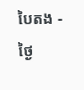បៃតង - ថ្ងៃ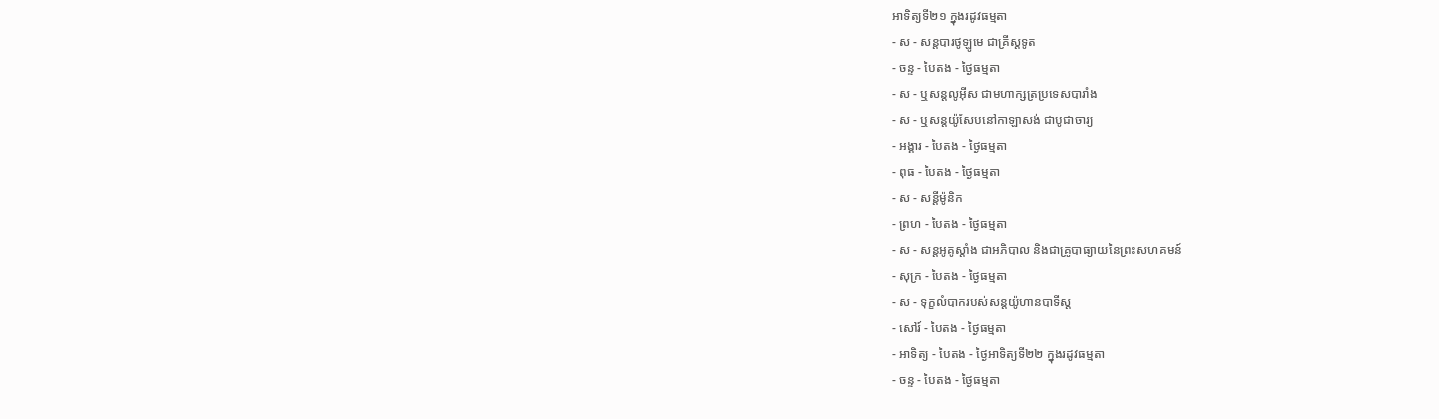អាទិត្យទី២១ ក្នុងរដូវធម្មតា
- ស - សន្ដបារថូឡូមេ ជាគ្រីស្ដទូត
- ចន្ទ - បៃតង - ថ្ងៃធម្មតា
- ស - ឬសន្ដលូអ៊ីស ជាមហាក្សត្រប្រទេសបារាំង
- ស - ឬសន្ដយ៉ូសែបនៅកាឡាសង់ ជាបូជាចារ្យ
- អង្គារ - បៃតង - ថ្ងៃធម្មតា
- ពុធ - បៃតង - ថ្ងៃធម្មតា
- ស - សន្ដីម៉ូនិក
- ព្រហ - បៃតង - ថ្ងៃធម្មតា
- ស - សន្ដអូគូស្ដាំង ជាអភិបាល និងជាគ្រូបាធ្យាយនៃព្រះសហគមន៍
- សុក្រ - បៃតង - ថ្ងៃធម្មតា
- ស - ទុក្ខលំបាករបស់សន្ដយ៉ូហានបាទីស្ដ
- សៅរ៍ - បៃតង - ថ្ងៃធម្មតា
- អាទិត្យ - បៃតង - ថ្ងៃអាទិត្យទី២២ ក្នុងរដូវធម្មតា
- ចន្ទ - បៃតង - ថ្ងៃធម្មតា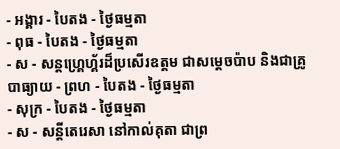- អង្គារ - បៃតង - ថ្ងៃធម្មតា
- ពុធ - បៃតង - ថ្ងៃធម្មតា
- ស - សន្ដហ្គ្រេហ្គ័រដ៏ប្រសើរឧត្ដម ជាសម្ដេចប៉ាប និងជាគ្រូបាធ្យាយ - ព្រហ - បៃតង - ថ្ងៃធម្មតា
- សុក្រ - បៃតង - ថ្ងៃធម្មតា
- ស - សន្ដីតេរេសា នៅកាល់គុតា ជាព្រ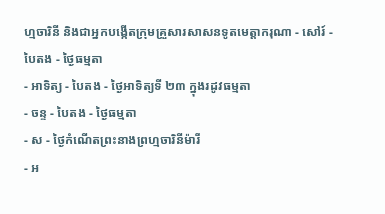ហ្មចារិនី និងជាអ្នកបង្កើតក្រុមគ្រួសារសាសនទូតមេត្ដាករុណា - សៅរ៍ - បៃតង - ថ្ងៃធម្មតា
- អាទិត្យ - បៃតង - ថ្ងៃអាទិត្យទី ២៣ ក្នុងរដូវធម្មតា
- ចន្ទ - បៃតង - ថ្ងៃធម្មតា
- ស - ថ្ងៃកំណើតព្រះនាងព្រហ្មចារិនីម៉ារី
- អ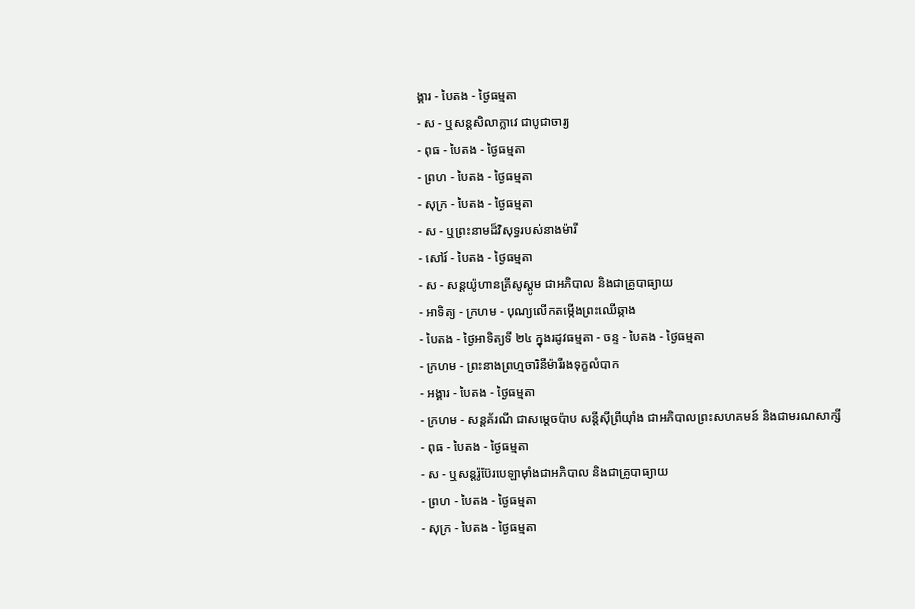ង្គារ - បៃតង - ថ្ងៃធម្មតា
- ស - ឬសន្ដសិលាក្លាវេ ជាបូជាចារ្យ
- ពុធ - បៃតង - ថ្ងៃធម្មតា
- ព្រហ - បៃតង - ថ្ងៃធម្មតា
- សុក្រ - បៃតង - ថ្ងៃធម្មតា
- ស - ឬព្រះនាមដ៏វិសុទ្ធរបស់នាងម៉ារី
- សៅរ៍ - បៃតង - ថ្ងៃធម្មតា
- ស - សន្ដយ៉ូហានគ្រីសូស្ដូម ជាអភិបាល និងជាគ្រូបាធ្យាយ
- អាទិត្យ - ក្រហម - បុណ្យលើកតម្កើងព្រះឈើឆ្កាង
- បៃតង - ថ្ងៃអាទិត្យទី ២៤ ក្នុងរដូវធម្មតា - ចន្ទ - បៃតង - ថ្ងៃធម្មតា
- ក្រហម - ព្រះនាងព្រហ្មចារិនីម៉ារីរងទុក្ខលំបាក
- អង្គារ - បៃតង - ថ្ងៃធម្មតា
- ក្រហម - សន្ដគ័រណី ជាសម្ដេចប៉ាប សន្ដីស៊ីព្រីយ៉ាំង ជាអភិបាលព្រះសហគមន៍ និងជាមរណសាក្សី
- ពុធ - បៃតង - ថ្ងៃធម្មតា
- ស - ឬសន្ដរ៉ូប៊ែរបេឡាម៉ាំងជាអភិបាល និងជាគ្រូបាធ្យាយ
- ព្រហ - បៃតង - ថ្ងៃធម្មតា
- សុក្រ - បៃតង - ថ្ងៃធម្មតា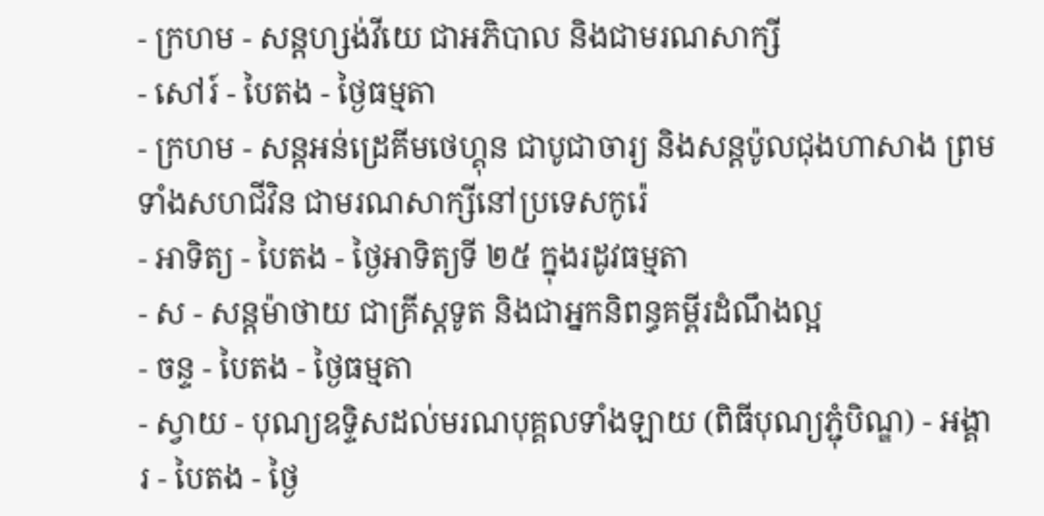- ក្រហម - សន្ដហ្សង់វីយេ ជាអភិបាល និងជាមរណសាក្សី
- សៅរ៍ - បៃតង - ថ្ងៃធម្មតា
- ក្រហម - សន្ដអន់ដ្រេគីមថេហ្គុន ជាបូជាចារ្យ និងសន្ដប៉ូលជុងហាសាង ព្រមទាំងសហជីវិន ជាមរណសាក្សីនៅប្រទេសកូរ៉េ
- អាទិត្យ - បៃតង - ថ្ងៃអាទិត្យទី ២៥ ក្នុងរដូវធម្មតា
- ស - សន្ដម៉ាថាយ ជាគ្រីស្ដទូត និងជាអ្នកនិពន្ធគម្ពីរដំណឹងល្អ
- ចន្ទ - បៃតង - ថ្ងៃធម្មតា
- ស្វាយ - បុណ្យឧទ្ទិសដល់មរណបុគ្គលទាំងឡាយ (ពិធីបុណ្យភ្ជុំបិណ្ឌ) - អង្គារ - បៃតង - ថ្ងៃ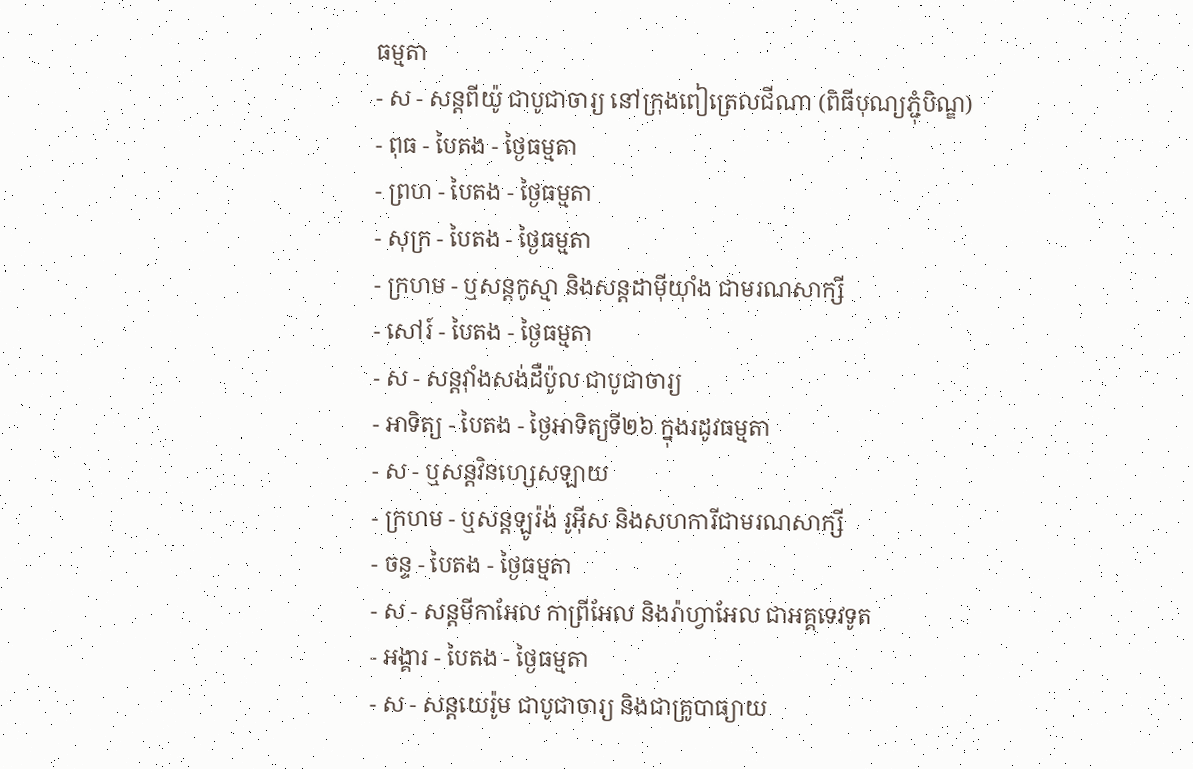ធម្មតា
- ស - សន្ដពីយ៉ូ ជាបូជាចារ្យ នៅក្រុងពៀត្រេលជីណា (ពិធីបុណ្យភ្ជុំបិណ្ឌ)
- ពុធ - បៃតង - ថ្ងៃធម្មតា
- ព្រហ - បៃតង - ថ្ងៃធម្មតា
- សុក្រ - បៃតង - ថ្ងៃធម្មតា
- ក្រហម - ឬសន្ដកូស្មា និងសន្ដដាម៉ីយ៉ាំង ជាមរណសាក្សី
- សៅរ៍ - បៃតង - ថ្ងៃធម្មតា
- ស - សន្ដវ៉ាំងសង់ដឺប៉ូល ជាបូជាចារ្យ
- អាទិត្យ - បៃតង - ថ្ងៃអាទិត្យទី២៦ ក្នុងរដូវធម្មតា
- ស - ឬសន្ដវិនហ្សេសឡាយ
- ក្រហម - ឬសន្ដឡូរ៉ង់ រូអ៊ីស និងសហការីជាមរណសាក្សី
- ចន្ទ - បៃតង - ថ្ងៃធម្មតា
- ស - សន្ដមីកាអែល កាព្រីអែល និងរ៉ាហ្វាអែល ជាអគ្គទេវទូត
- អង្គារ - បៃតង - ថ្ងៃធម្មតា
- ស - សន្ដយេរ៉ូម ជាបូជាចារ្យ និងជាគ្រូបាធ្យាយ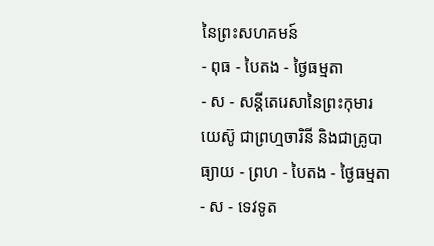នៃព្រះសហគមន៍
- ពុធ - បៃតង - ថ្ងៃធម្មតា
- ស - សន្ដីតេរេសានៃព្រះកុមារយេស៊ូ ជាព្រហ្មចារិនី និងជាគ្រូបាធ្យាយ - ព្រហ - បៃតង - ថ្ងៃធម្មតា
- ស - ទេវទូត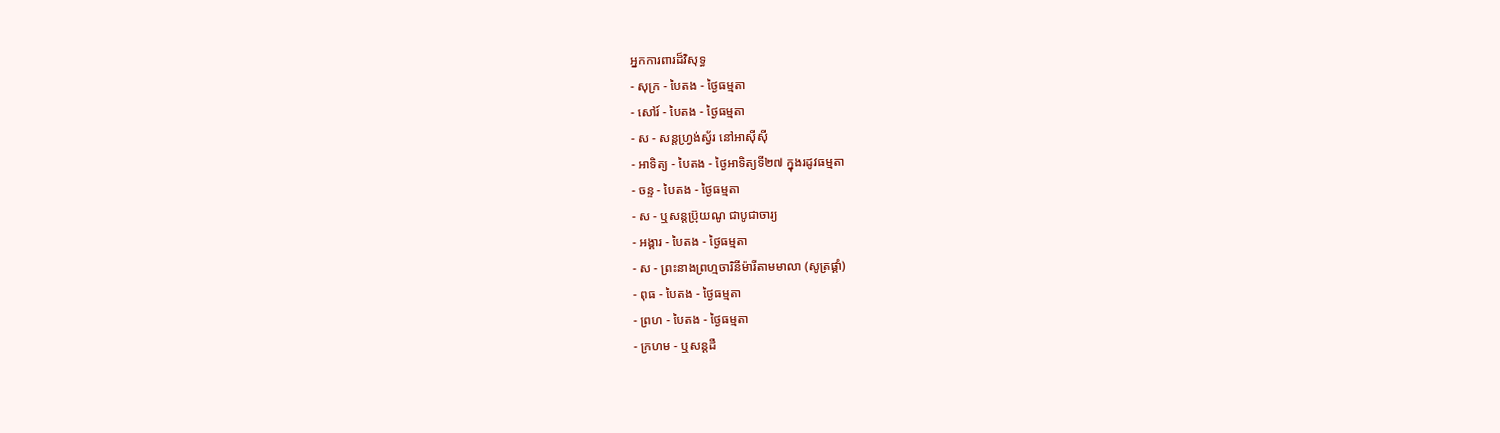អ្នកការពារដ៏វិសុទ្ធ
- សុក្រ - បៃតង - ថ្ងៃធម្មតា
- សៅរ៍ - បៃតង - ថ្ងៃធម្មតា
- ស - សន្ដហ្វ្រង់ស្វ័រ នៅអាស៊ីស៊ី
- អាទិត្យ - បៃតង - ថ្ងៃអាទិត្យទី២៧ ក្នុងរដូវធម្មតា
- ចន្ទ - បៃតង - ថ្ងៃធម្មតា
- ស - ឬសន្ដប្រ៊ុយណូ ជាបូជាចារ្យ
- អង្គារ - បៃតង - ថ្ងៃធម្មតា
- ស - ព្រះនាងព្រហ្មចារិនីម៉ារីតាមមាលា (សូត្រផ្គាំ)
- ពុធ - បៃតង - ថ្ងៃធម្មតា
- ព្រហ - បៃតង - ថ្ងៃធម្មតា
- ក្រហម - ឬសន្ដដឺ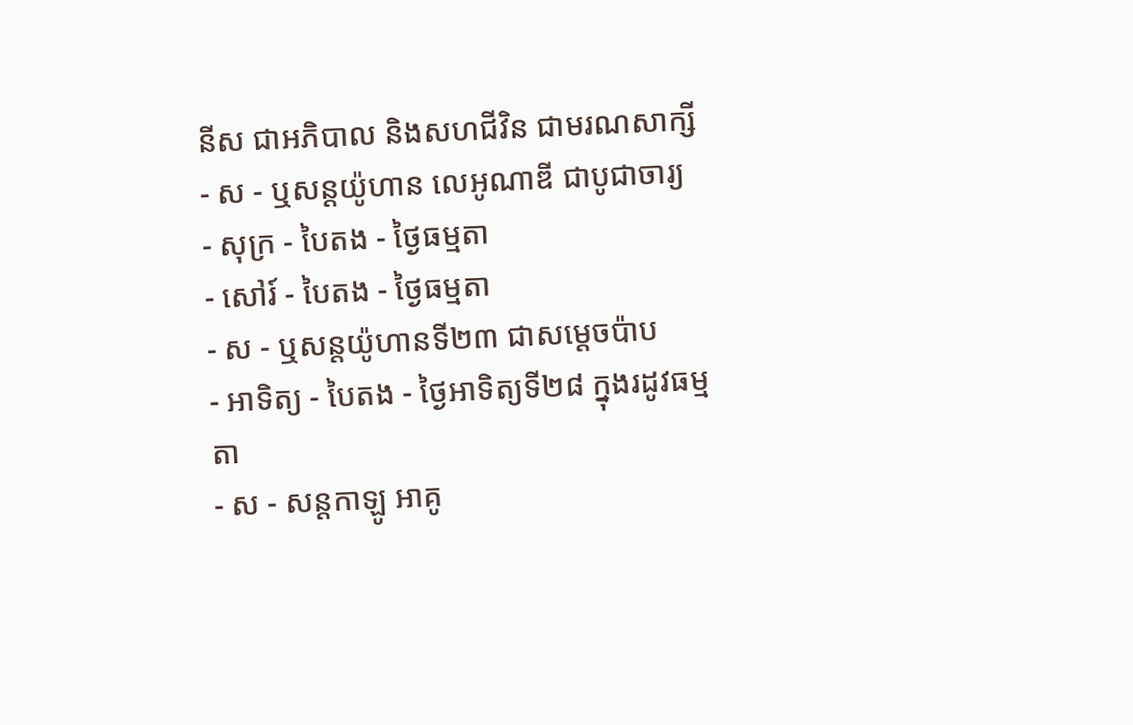នីស ជាអភិបាល និងសហជីវិន ជាមរណសាក្សី
- ស - ឬសន្ដយ៉ូហាន លេអូណាឌី ជាបូជាចារ្យ
- សុក្រ - បៃតង - ថ្ងៃធម្មតា
- សៅរ៍ - បៃតង - ថ្ងៃធម្មតា
- ស - ឬសន្ដយ៉ូហានទី២៣ ជាសម្ដេចប៉ាប
- អាទិត្យ - បៃតង - ថ្ងៃអាទិត្យទី២៨ ក្នុងរដូវធម្មតា
- ស - សន្ដកាឡូ អាគូ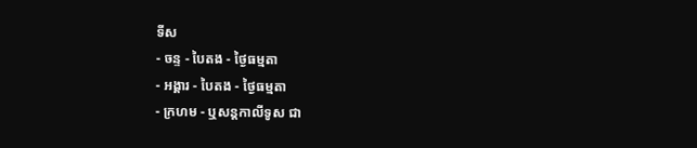ទីស
- ចន្ទ - បៃតង - ថ្ងៃធម្មតា
- អង្គារ - បៃតង - ថ្ងៃធម្មតា
- ក្រហម - ឬសន្ដកាលីទូស ជា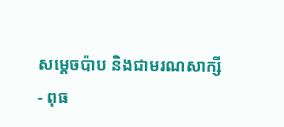សម្ដេចប៉ាប និងជាមរណសាក្សី
- ពុធ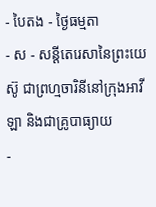- បៃតង - ថ្ងៃធម្មតា
- ស - សន្ដីតេរេសានៃព្រះយេស៊ូ ជាព្រហ្មចារិនីនៅក្រុងអាវីឡា និងជាគ្រូបាធ្យាយ
-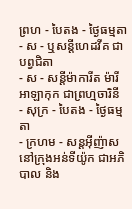ព្រហ - បៃតង - ថ្ងៃធម្មតា
- ស - ឬសន្ដីហេដវីគ ជាបព្វជិតា
- ស - សន្ដីម៉ាការីត ម៉ារី អាឡាកុក ជាព្រហ្មចារិនី
- សុក្រ - បៃតង - ថ្ងៃធម្មតា
- ក្រហម - សន្ដអ៊ីញ៉ាស នៅក្រុងអន់ទីយ៉ូក ជាអភិបាល និង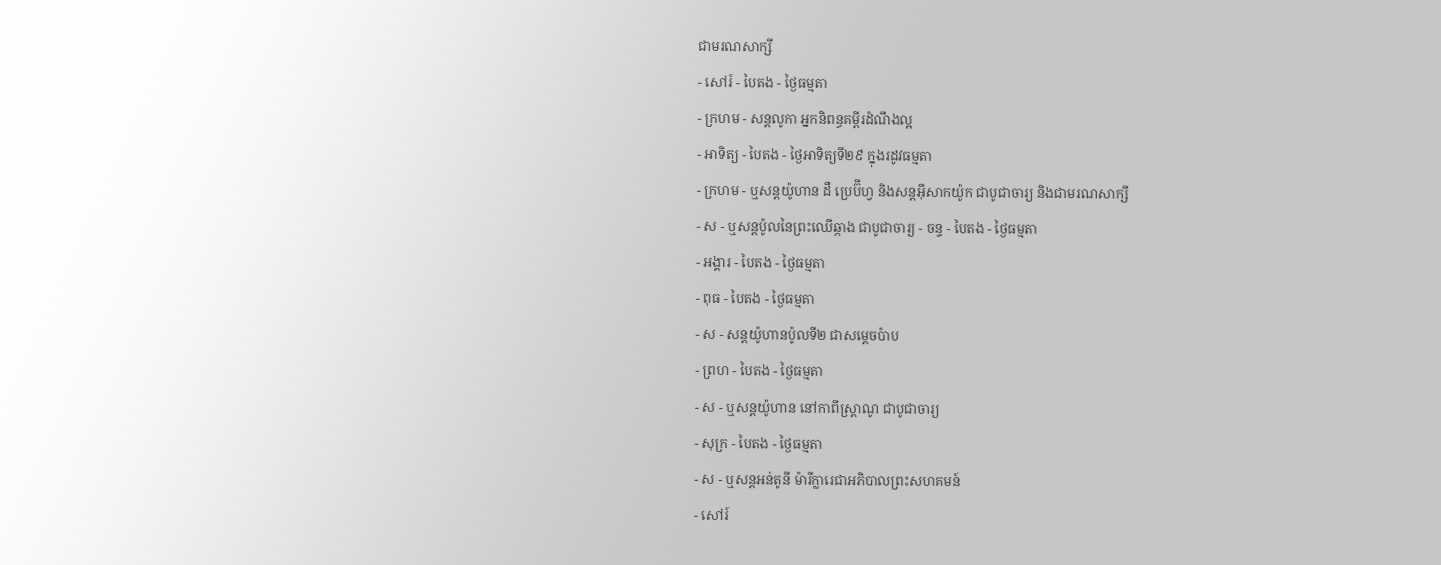ជាមរណសាក្សី
- សៅរ៍ - បៃតង - ថ្ងៃធម្មតា
- ក្រហម - សន្ដលូកា អ្នកនិពន្ធគម្ពីរដំណឹងល្អ
- អាទិត្យ - បៃតង - ថ្ងៃអាទិត្យទី២៩ ក្នុងរដូវធម្មតា
- ក្រហម - ឬសន្ដយ៉ូហាន ដឺ ប្រេប៊ីហ្វ និងសន្ដអ៊ីសាកយ៉ូក ជាបូជាចារ្យ និងជាមរណសាក្សី
- ស - ឬសន្ដប៉ូលនៃព្រះឈើឆ្កាង ជាបូជាចារ្យ - ចន្ទ - បៃតង - ថ្ងៃធម្មតា
- អង្គារ - បៃតង - ថ្ងៃធម្មតា
- ពុធ - បៃតង - ថ្ងៃធម្មតា
- ស - សន្ដយ៉ូហានប៉ូលទី២ ជាសម្ដេចប៉ាប
- ព្រហ - បៃតង - ថ្ងៃធម្មតា
- ស - ឬសន្ដយ៉ូហាន នៅកាពីស្រ្ដាណូ ជាបូជាចារ្យ
- សុក្រ - បៃតង - ថ្ងៃធម្មតា
- ស - ឬសន្ដអន់តូនី ម៉ារីក្លារេជាអភិបាលព្រះសហគមន៍
- សៅរ៍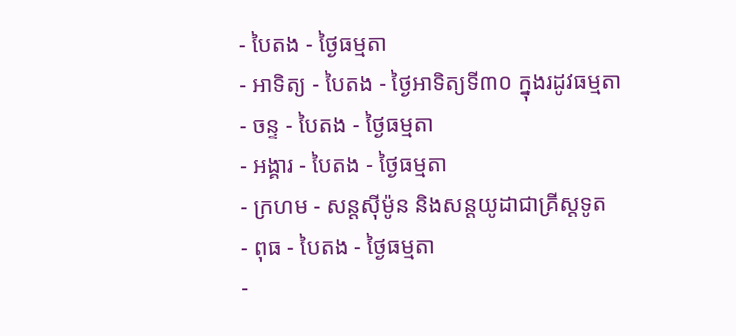- បៃតង - ថ្ងៃធម្មតា
- អាទិត្យ - បៃតង - ថ្ងៃអាទិត្យទី៣០ ក្នុងរដូវធម្មតា
- ចន្ទ - បៃតង - ថ្ងៃធម្មតា
- អង្គារ - បៃតង - ថ្ងៃធម្មតា
- ក្រហម - សន្ដស៊ីម៉ូន និងសន្ដយូដាជាគ្រីស្ដទូត
- ពុធ - បៃតង - ថ្ងៃធម្មតា
-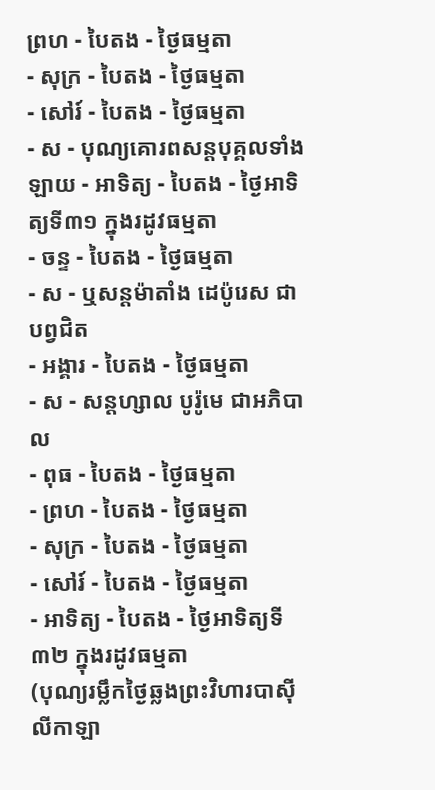ព្រហ - បៃតង - ថ្ងៃធម្មតា
- សុក្រ - បៃតង - ថ្ងៃធម្មតា
- សៅរ៍ - បៃតង - ថ្ងៃធម្មតា
- ស - បុណ្យគោរពសន្ដបុគ្គលទាំងឡាយ - អាទិត្យ - បៃតង - ថ្ងៃអាទិត្យទី៣១ ក្នុងរដូវធម្មតា
- ចន្ទ - បៃតង - ថ្ងៃធម្មតា
- ស - ឬសន្ដម៉ាតាំង ដេប៉ូរេស ជាបព្វជិត
- អង្គារ - បៃតង - ថ្ងៃធម្មតា
- ស - សន្ដហ្សាល បូរ៉ូមេ ជាអភិបាល
- ពុធ - បៃតង - ថ្ងៃធម្មតា
- ព្រហ - បៃតង - ថ្ងៃធម្មតា
- សុក្រ - បៃតង - ថ្ងៃធម្មតា
- សៅរ៍ - បៃតង - ថ្ងៃធម្មតា
- អាទិត្យ - បៃតង - ថ្ងៃអាទិត្យទី៣២ ក្នុងរដូវធម្មតា
(បុណ្យរម្លឹកថ្ងៃឆ្លងព្រះវិហារបាស៊ីលីកាឡា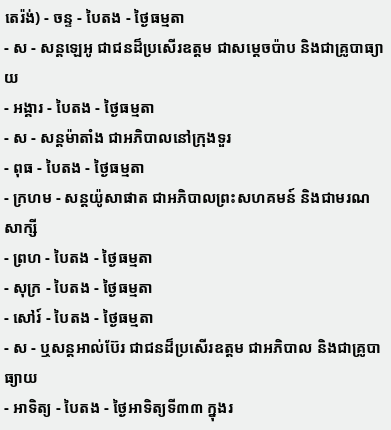តេរ៉ង់) - ចន្ទ - បៃតង - ថ្ងៃធម្មតា
- ស - សន្ដឡេអូ ជាជនដ៏ប្រសើរឧត្ដម ជាសម្ដេចប៉ាប និងជាគ្រូបាធ្យាយ
- អង្គារ - បៃតង - ថ្ងៃធម្មតា
- ស - សន្ដម៉ាតាំង ជាអភិបាលនៅក្រុងទួរ
- ពុធ - បៃតង - ថ្ងៃធម្មតា
- ក្រហម - សន្ដយ៉ូសាផាត ជាអភិបាលព្រះសហគមន៍ និងជាមរណសាក្សី
- ព្រហ - បៃតង - ថ្ងៃធម្មតា
- សុក្រ - បៃតង - ថ្ងៃធម្មតា
- សៅរ៍ - បៃតង - ថ្ងៃធម្មតា
- ស - ឬសន្ដអាល់ប៊ែរ ជាជនដ៏ប្រសើរឧត្ដម ជាអភិបាល និងជាគ្រូបាធ្យាយ
- អាទិត្យ - បៃតង - ថ្ងៃអាទិត្យទី៣៣ ក្នុងរ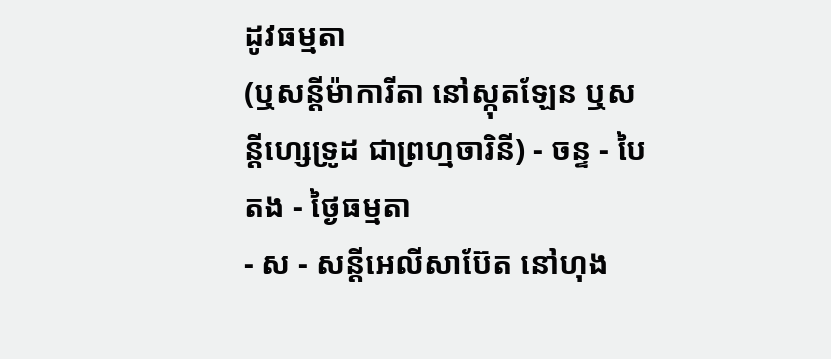ដូវធម្មតា
(ឬសន្ដីម៉ាការីតា នៅស្កុតឡែន ឬសន្ដីហ្សេទ្រូដ ជាព្រហ្មចារិនី) - ចន្ទ - បៃតង - ថ្ងៃធម្មតា
- ស - សន្ដីអេលីសាប៊ែត នៅហុង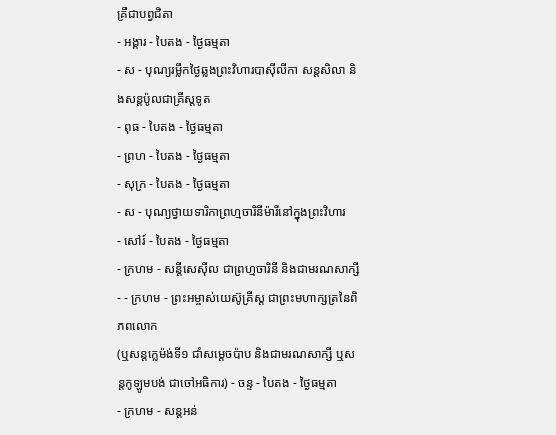គ្រឺជាបព្វជិតា
- អង្គារ - បៃតង - ថ្ងៃធម្មតា
- ស - បុណ្យរម្លឹកថ្ងៃឆ្លងព្រះវិហារបាស៊ីលីកា សន្ដសិលា និងសន្ដប៉ូលជាគ្រីស្ដទូត
- ពុធ - បៃតង - ថ្ងៃធម្មតា
- ព្រហ - បៃតង - ថ្ងៃធម្មតា
- សុក្រ - បៃតង - ថ្ងៃធម្មតា
- ស - បុណ្យថ្វាយទារិកាព្រហ្មចារិនីម៉ារីនៅក្នុងព្រះវិហារ
- សៅរ៍ - បៃតង - ថ្ងៃធម្មតា
- ក្រហម - សន្ដីសេស៊ីល ជាព្រហ្មចារិនី និងជាមរណសាក្សី
- - ក្រហម - ព្រះអម្ចាស់យេស៊ូគ្រីស្ដ ជាព្រះមហាក្សត្រនៃពិភពលោក
(ឬសន្ដក្លេម៉ង់ទី១ ជាំសម្ដេចប៉ាប និងជាមរណសាក្សី ឬសន្ដកូឡូមបង់ ជាចៅអធិការ) - ចន្ទ - បៃតង - ថ្ងៃធម្មតា
- ក្រហម - សន្ដអន់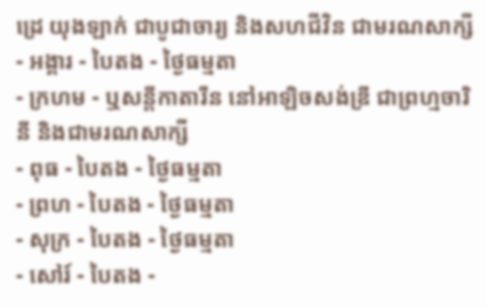ដ្រេ យុងឡាក់ ជាបូជាចារ្យ និងសហជីវិន ជាមរណសាក្សី
- អង្គារ - បៃតង - ថ្ងៃធម្មតា
- ក្រហម - ឬសន្ដីកាតារីន នៅអាឡិចសង់ឌ្រី ជាព្រហ្មចារិនី និងជាមរណសាក្សី
- ពុធ - បៃតង - ថ្ងៃធម្មតា
- ព្រហ - បៃតង - ថ្ងៃធម្មតា
- សុក្រ - បៃតង - ថ្ងៃធម្មតា
- សៅរ៍ - បៃតង -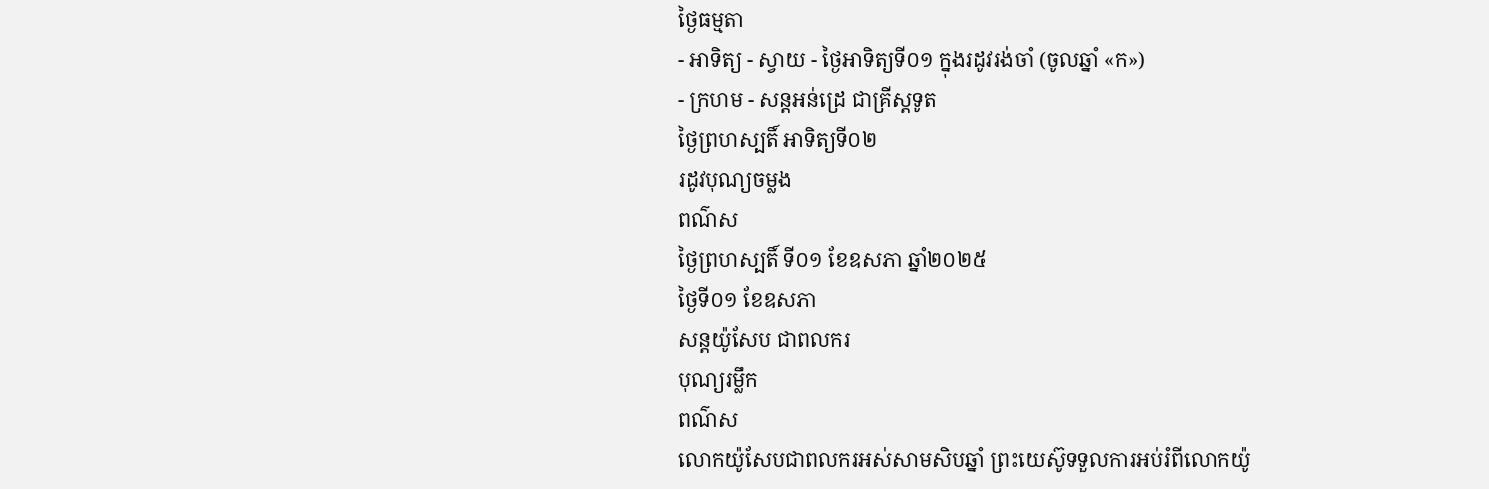ថ្ងៃធម្មតា
- អាទិត្យ - ស្វាយ - ថ្ងៃអាទិត្យទី០១ ក្នុងរដូវរង់ចាំ (ចូលឆ្នាំ «ក»)
- ក្រហម - សន្ដអន់ដ្រេ ជាគ្រីស្ដទូត
ថ្ងៃព្រហស្បតិ៍ អាទិត្យទី០២
រដូវបុណ្យចម្លង
ពណ៌ស
ថ្ងៃព្រហស្បតិ៍ ទី០១ ខែឧសភា ឆ្នាំ២០២៥
ថ្ងៃទី០១ ខែឧសភា
សន្ដយ៉ូសែប ជាពលករ
បុណ្យរម្លឹក
ពណ៌ស
លោកយ៉ូសែបជាពលករអស់សាមសិបឆ្នាំ ព្រះយេស៊ូទទួលការអប់រំពីលោកយ៉ូ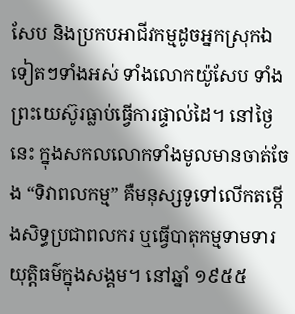សែប និងប្រកបអាជីវកម្មដូចអ្នកស្រុកឯទៀតៗទាំងអស់ ទាំងលោកយ៉ូសែប ទាំងព្រះយេស៊ូរធ្លាប់ធ្វើការផ្ទាល់ដៃ។ នៅថ្ងៃនេះ ក្នុងសកលលោកទាំងមូលមានចាត់ចែង “ទិវាពលកម្ម” គឺមនុស្សទូទៅលើកតម្កើងសិទ្ធប្រជាពលករ ឬធ្វើបាតុកម្មទាមទារយុត្តិធម៌ក្នុងសង្គម។ នៅឆ្នាំ ១៩៥៥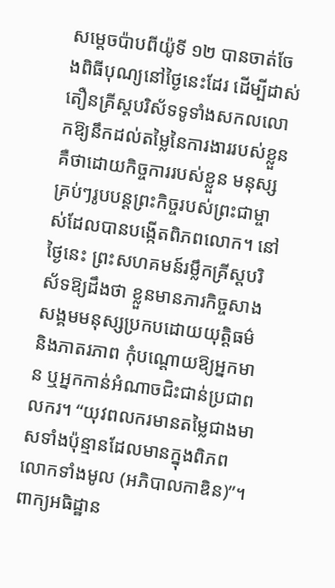សម្តេចប៉ាបពីយ៉ូទី ១២ បានចាត់ចែងពិធីបុណ្យនៅថ្ងៃនេះដែរ ដើម្បីដាស់តឿនគ្រីស្តបរិស័ទទូទាំងសកលលោកឱ្យនឹកដល់តម្លៃនៃការងាររបស់ខ្លួន គឺថាដោយកិច្ចការរបស់ខ្លួន មនុស្សគ្រប់ៗរូបបន្តព្រះកិច្ចរបស់ព្រះជាម្ចាស់ដែលបានបង្កើតពិភពលោក។ នៅថ្ងៃនេះ ព្រះសហគមន៍រម្លឹកគ្រីស្តបរិស័ទឱ្យដឹងថា ខ្លួនមានភារកិច្ចសាងសង្គមមនុស្សប្រកបដោយយុត្តិធម៌ និងភាតរភាព កុំបណ្តោយឱ្យអ្នកមាន ឬអ្នកកាន់អំណាចជិះជាន់ប្រជាពលករ។ “យុវពលករមានតម្លៃជាងមាសទាំងប៉ុន្មានដែលមានក្នុងពិភពលោកទាំងមូល (អភិបាលកាឌិន)”។
ពាក្យអធិដ្ឋាន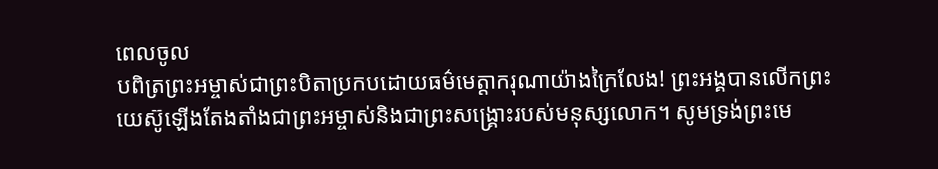ពេលចូល
បពិត្រព្រះអម្ចាស់ជាព្រះបិតាប្រកបដោយធម៌មេត្តាករុណាយ៉ាងក្រៃលែង! ព្រះអង្គបានលើកព្រះយេស៊ូឡើងតែងតាំងជាព្រះអម្ចាស់និងជាព្រះសង្គ្រោះរបស់មនុស្សលោក។ សូមទ្រង់ព្រះមេ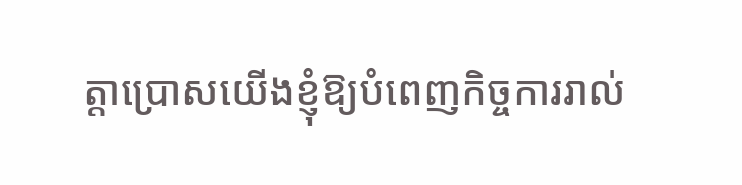ត្តាប្រោសយើងខ្ញុំឱ្យបំពេញកិច្ចការរាល់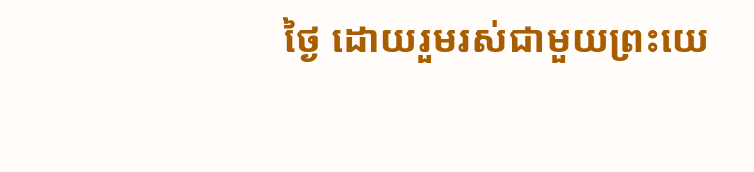ថ្ងៃ ដោយរួមរស់ជាមួយព្រះយេ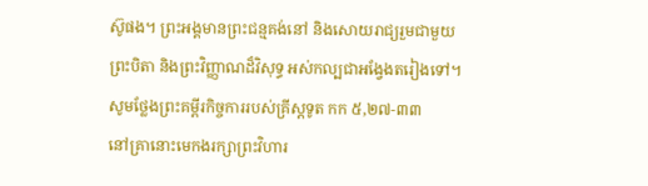ស៊ូផង។ ព្រះអង្គមានព្រះជន្មគង់នៅ និងសោយរាជ្យរួមជាមួយព្រះបិតា និងព្រះវិញ្ញាណដ៏វិសុទ្ធ អស់កល្បជាអង្វែងតរៀងទៅ។
សូមថ្លែងព្រះគម្ពីរកិច្ចការរបស់គ្រីស្តទូត កក ៥,២៧-៣៣
នៅគ្រានោះមេកងរក្សាព្រះវិហារ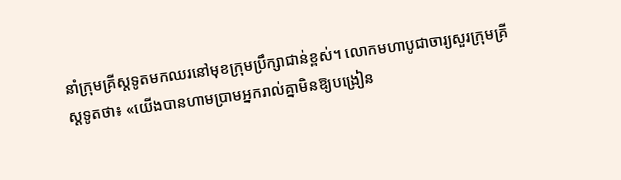នាំក្រុមគ្រីស្តទូតមកឈរនៅមុខក្រុមប្រឹក្សាជាន់ខ្ពស់។ លោកមហាបូជាចារ្យសួរក្រុមគ្រីស្តទូតថា៖ «យើងបានហាមប្រាមអ្នករាល់គ្នាមិនឱ្យបង្រៀន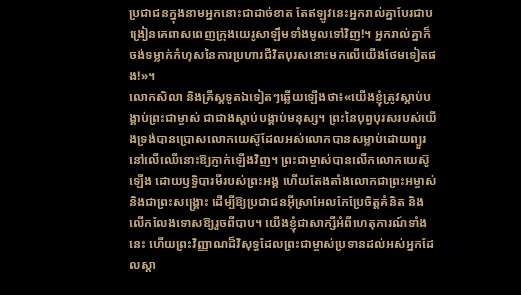ប្រជាជនក្នុងនាមអ្នកនោះជាដាច់ខាត តែឥឡូវនេះអ្នករាល់គ្នាបែរជាបង្រៀនគេពាសពេញក្រុងយេរូសាឡឹមទាំងមូលទៅវិញ!។ អ្នករាល់គ្នាក៏ចង់ទម្លាក់កំហុសនៃការប្រហារជីវិតបុរសនោះមកលើយើងថែមទៀតផង!»។
លោកសិលា និងគ្រីស្តទូតឯទៀតៗឆ្លើយឡើងថា៖«យើងខ្ញុំត្រូវស្តាប់បង្គាប់ព្រះជាម្ចាស់ ជាជាងស្តាប់បង្គាប់មនុស្ស។ ព្រះនៃបុព្វបុរសរបស់យើងទ្រង់បានប្រោសលោកយេស៊ូដែលអស់លោកបានសម្លាប់ដោយព្យួរនៅលើឈើនោះឱ្យភ្ញាក់ឡើងវិញ។ ព្រះជាម្ចាស់បានលើកលោកយេស៊ូឡើង ដោយឫទ្ធិបារមីរបស់ព្រះអង្គ ហើយតែងតាំងលោកជាព្រះអម្ចាស់ និងជាព្រះសង្គ្រោះ ដើម្បីឱ្យប្រជាជនអ៊ីស្រាអែលកែប្រែចិត្តគំនិត និងលើកលែងទោសឱ្យរួចពីបាប។ យើងខ្ញុំជាសាក្សីអំពីហេតុការណ៍ទាំងនេះ ហើយព្រះវិញ្ញាណដ៏វិសុទ្ធដែលព្រះជាម្ចាស់ប្រទានដល់អស់អ្នកដែលស្តា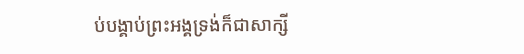ប់បង្គាប់ព្រះអង្គទ្រង់ក៏ជាសាក្សី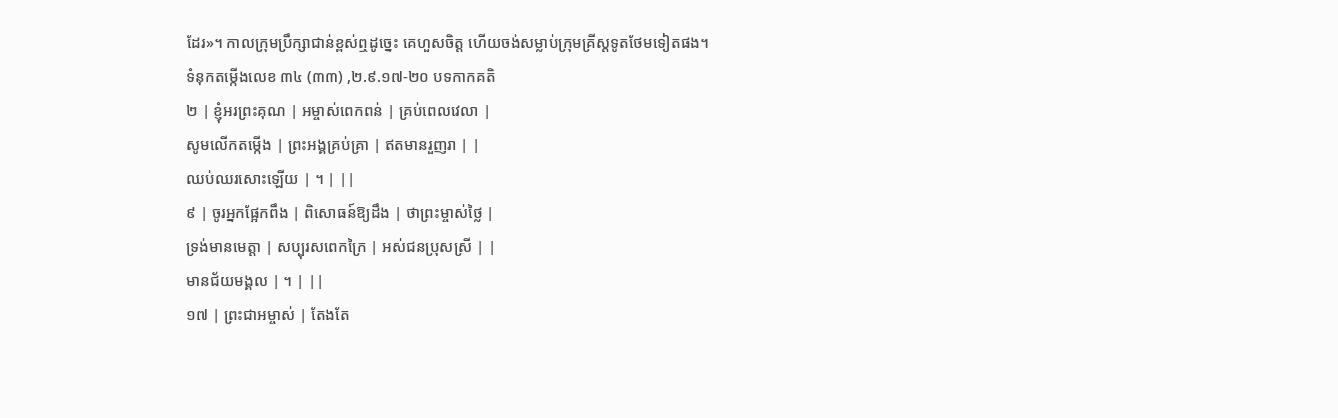ដែរ»។ កាលក្រុមប្រឹក្សាជាន់ខ្ពស់ឮដូច្នេះ គេហួសចិត្ត ហើយចង់សម្លាប់ក្រុមគ្រីស្តទូតថែមទៀតផង។
ទំនុកតម្កើងលេខ ៣៤ (៣៣) ,២.៩.១៧-២០ បទកាកគតិ
២ | ខ្ញុំអរព្រះគុណ | អម្ចាស់ពេកពន់ | គ្រប់ពេលវេលា |
សូមលើកតម្កើង | ព្រះអង្គគ្រប់គ្រា | ឥតមានរួញរា | |
ឈប់ឈរសោះឡើយ | ។ | ||
៩ | ចូរអ្នកផ្អែកពឹង | ពិសោធន៍ឱ្យដឹង | ថាព្រះម្ចាស់ថ្លៃ |
ទ្រង់មានមេត្តា | សប្បុរសពេកក្រៃ | អស់ជនប្រុសស្រី | |
មានជ័យមង្គល | ។ | ||
១៧ | ព្រះជាអម្ចាស់ | តែងតែ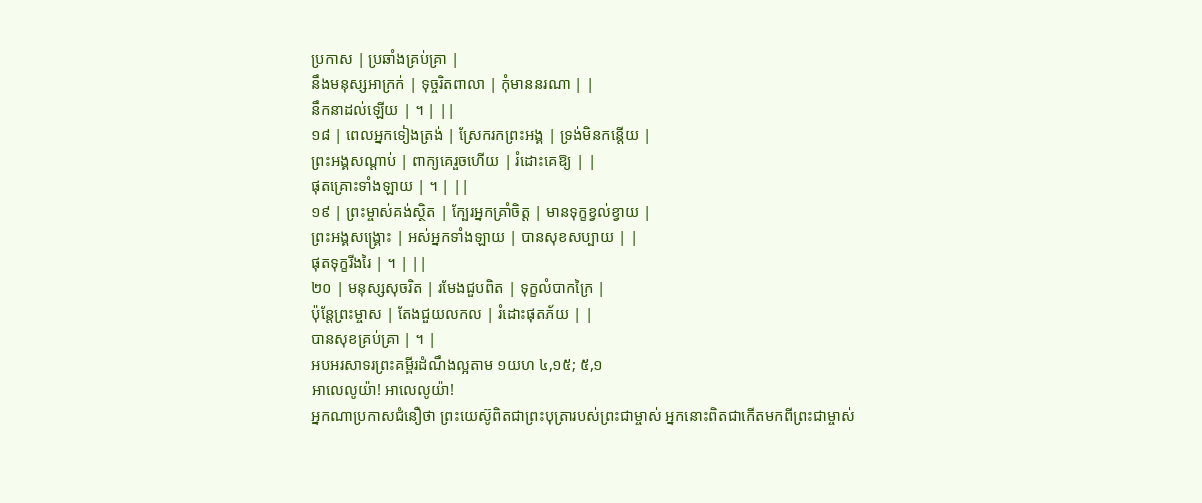ប្រកាស | ប្រឆាំងគ្រប់គ្រា |
នឹងមនុស្សអាក្រក់ | ទុច្ចរិតពាលា | កុំមាននរណា | |
នឹកនាដល់ឡើយ | ។ | ||
១៨ | ពេលអ្នកទៀងត្រង់ | ស្រែករកព្រះអង្គ | ទ្រង់មិនកន្តើយ |
ព្រះអង្គសណ្តាប់ | ពាក្យគេរួចហើយ | រំដោះគេឱ្យ | |
ផុតគ្រោះទាំងឡាយ | ។ | ||
១៩ | ព្រះម្ចាស់គង់ស្ថិត | ក្បែរអ្នកគ្រាំចិត្ត | មានទុក្ខខ្វល់ខ្វាយ |
ព្រះអង្គសង្គ្រោះ | អស់អ្នកទាំងឡាយ | បានសុខសប្បាយ | |
ផុតទុក្ខរីងរៃ | ។ | ||
២០ | មនុស្សសុចរិត | រមែងជួបពិត | ទុក្ខលំបាកក្រៃ |
ប៉ុន្តែព្រះម្ចាស | តែងជួយលកល | រំដោះផុតភ័យ | |
បានសុខគ្រប់គ្រា | ។ |
អបអរសាទរព្រះគម្ពីរដំណឹងល្អតាម ១យហ ៤,១៥; ៥,១
អាលេលូយ៉ា! អាលេលូយ៉ា!
អ្នកណាប្រកាសជំនឿថា ព្រះយេស៊ូពិតជាព្រះបុត្រារបស់ព្រះជាម្ចាស់ អ្នកនោះពិតជាកើតមកពីព្រះជាម្ចាស់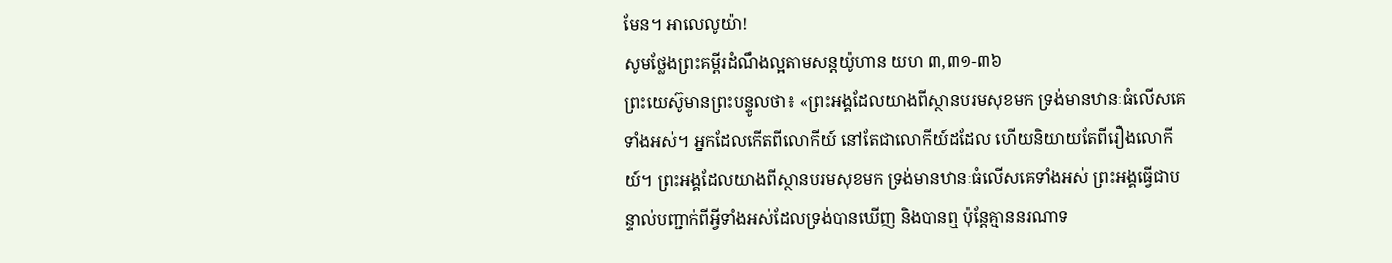មែន។ អាលេលូយ៉ា!
សូមថ្លែងព្រះគម្ពីរដំណឹងល្អតាមសន្តយ៉ូហាន យហ ៣,៣១-៣៦
ព្រះយេស៊ូមានព្រះបន្ទូលថា៖ «ព្រះអង្គដែលយាងពីស្ថានបរមសុខមក ទ្រង់មានឋានៈធំលើសគេទាំងអស់។ អ្នកដែលកើតពីលោកីយ៍ នៅតែជាលោកីយ៍ដដែល ហើយនិយាយតែពីរឿងលោកីយ៍។ ព្រះអង្គដែលយាងពីស្ថានបរមសុខមក ទ្រង់មានឋានៈធំលើសគេទាំងអស់ ព្រះអង្គធ្វើជាបន្ទាល់បញ្ជាក់ពីអ្វីទាំងអស់ដែលទ្រង់បានឃើញ និងបានឮ ប៉ុន្តែគ្មាននរណាទ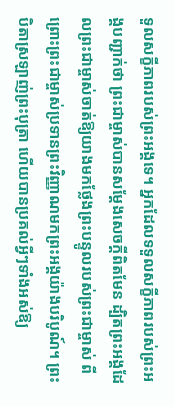ទួលសក្ខីភាពរបស់ព្រះអង្គទេ។ អ្នកដែលទទួលសក្ខីភាពរបស់ព្រះអង្គបញ្ជាក់ថា ព្រះជាម្ចាស់បានសម្តែងសេចក្តីពិតមែន ដ្បិតព្រះអង្គដែលព្រះជាម្ចាស់ចាត់ឱ្យយាងមកថ្លែងព្រះបន្ទូលរបស់ព្រះជាម្ចាស់ ពីព្រោះព្រះជាម្ចាស់ប្រទានព្រះវិញ្ញាណមកព្រះអង្គយ៉ាងបរិបូណ៍។ ព្រះបិតាស្រឡាញ់ព្រះបុត្រា ហើយបានប្រគល់អ្វីៗទាំងអស់ឱ្យ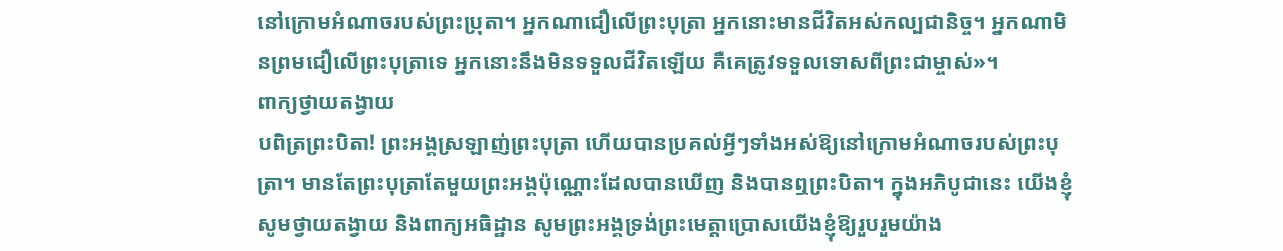នៅក្រោមអំណាចរបស់ព្រះបុ្រតា។ អ្នកណាជឿលើព្រះបុត្រា អ្នកនោះមានជីវិតអស់កល្បជានិច្ច។ អ្នកណាមិនព្រមជឿលើព្រះបុត្រាទេ អ្នកនោះនឹងមិនទទួលជីវិតឡើយ គឺគេត្រូវទទួលទោសពីព្រះជាម្ចាស់»។
ពាក្យថ្វាយតង្វាយ
បពិត្រព្រះបិតា! ព្រះអង្គស្រឡាញ់ព្រះបុត្រា ហើយបានប្រគល់អ្វីៗទាំងអស់ឱ្យនៅក្រោមអំណាចរបស់ព្រះបុត្រា។ មានតែព្រះបុត្រាតែមួយព្រះអង្គប៉ុណ្ណោះដែលបានឃើញ និងបានឮព្រះបិតា។ ក្នុងអភិបូជានេះ យើងខ្ញុំសូមថ្វាយតង្វាយ និងពាក្យអធិដ្ឋាន សូមព្រះអង្គទ្រង់ព្រះមេត្តាប្រោសយើងខ្ញុំឱ្យរួបរួមយ៉ាង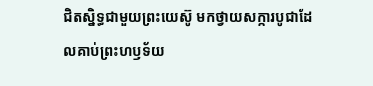ជិតស្និទ្ធជាមួយព្រះយេស៊ូ មកថ្វាយសក្ការបូជាដែលគាប់ព្រះហឫទ័យ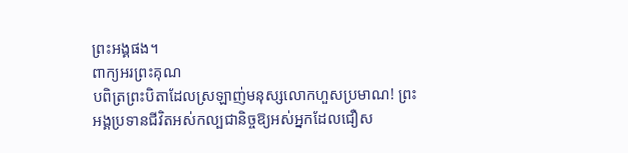ព្រះអង្គផង។
ពាក្យអរព្រះគុណ
បពិត្រព្រះបិតាដែលស្រឡាញ់មនុស្សលោកហួសប្រមាណ! ព្រះអង្គប្រទានជីវិតអស់កល្បជានិច្ចឱ្យអស់អ្នកដែលជឿស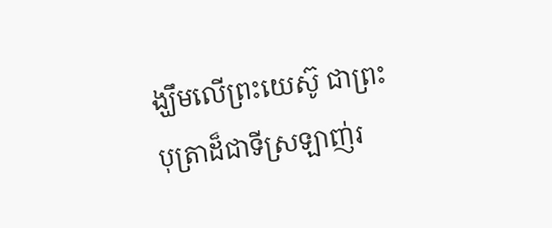ង្ឃឹមលើព្រះយេស៊ូ ជាព្រះបុត្រាដ៏ជាទីស្រឡាញ់រ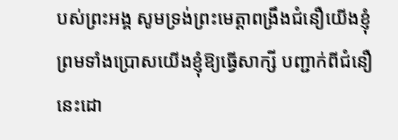បស់ព្រះអង្គ សូមទ្រង់ព្រះមេត្តាពង្រឹងជំនឿយើងខ្ញុំ ព្រមទាំងប្រោសយើងខ្ញុំឱ្យធ្វើសាក្សី បញ្ជាក់ពីជំនឿនេះដោ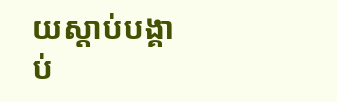យស្តាប់បង្គាប់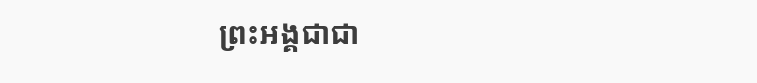ព្រះអង្គជាជា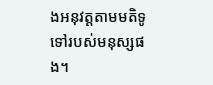ងអនុវត្តតាមមតិទូទៅរបស់មនុស្សផង។